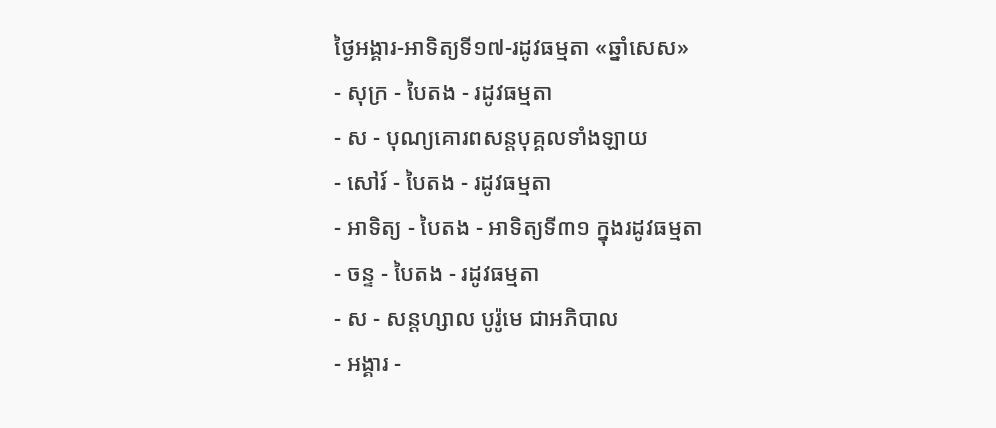ថ្ងៃអង្គារ-អាទិត្យទី១៧-រដូវធម្មតា «ឆ្នាំសេស»
- សុក្រ - បៃតង - រដូវធម្មតា
- ស - បុណ្យគោរពសន្ដបុគ្គលទាំងឡាយ
- សៅរ៍ - បៃតង - រដូវធម្មតា
- អាទិត្យ - បៃតង - អាទិត្យទី៣១ ក្នុងរដូវធម្មតា
- ចន្ទ - បៃតង - រដូវធម្មតា
- ស - សន្ដហ្សាល បូរ៉ូមេ ជាអភិបាល
- អង្គារ -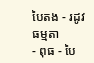បៃតង - រដូវធម្មតា
- ពុធ - បៃ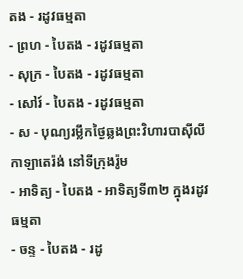តង - រដូវធម្មតា
- ព្រហ - បៃតង - រដូវធម្មតា
- សុក្រ - បៃតង - រដូវធម្មតា
- សៅរ៍ - បៃតង - រដូវធម្មតា
- ស - បុណ្យរម្លឹកថ្ងៃឆ្លងព្រះវិហារបាស៊ីលីកាឡាតេរ៉ង់ នៅទីក្រុងរ៉ូម
- អាទិត្យ - បៃតង - អាទិត្យទី៣២ ក្នុងរដូវធម្មតា
- ចន្ទ - បៃតង - រដូ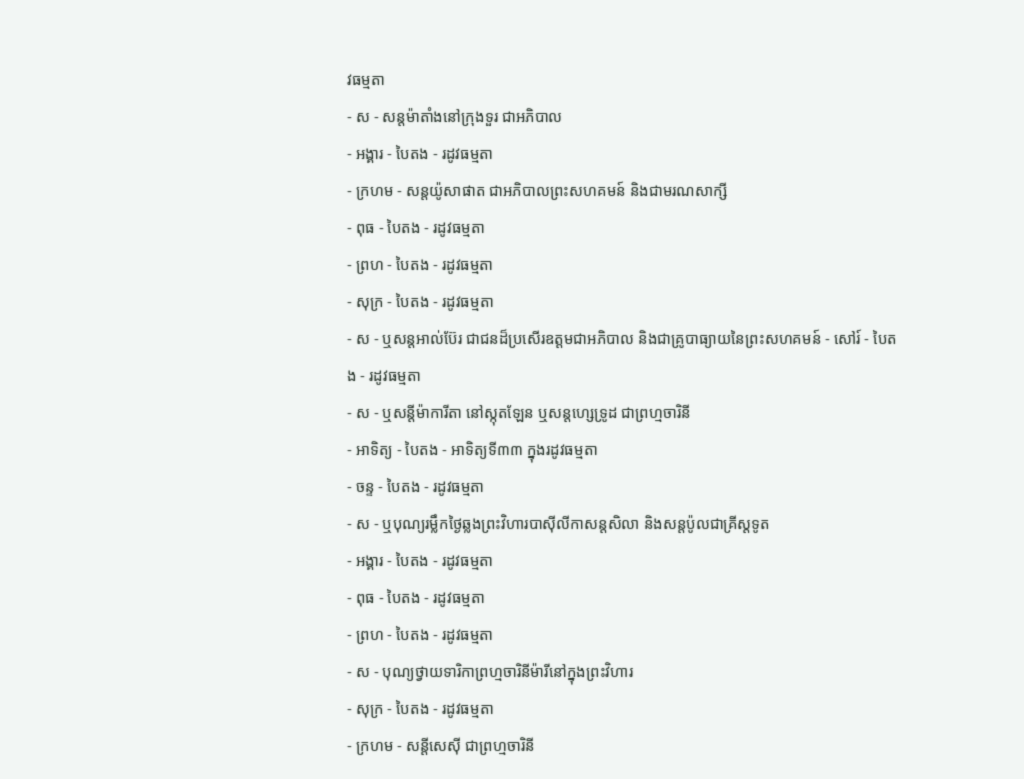វធម្មតា
- ស - សន្ដម៉ាតាំងនៅក្រុងទួរ ជាអភិបាល
- អង្គារ - បៃតង - រដូវធម្មតា
- ក្រហម - សន្ដយ៉ូសាផាត ជាអភិបាលព្រះសហគមន៍ និងជាមរណសាក្សី
- ពុធ - បៃតង - រដូវធម្មតា
- ព្រហ - បៃតង - រដូវធម្មតា
- សុក្រ - បៃតង - រដូវធម្មតា
- ស - ឬសន្ដអាល់ប៊ែរ ជាជនដ៏ប្រសើរឧត្ដមជាអភិបាល និងជាគ្រូបាធ្យាយនៃព្រះសហគមន៍ - សៅរ៍ - បៃតង - រដូវធម្មតា
- ស - ឬសន្ដីម៉ាការីតា នៅស្កុតឡែន ឬសន្ដហ្សេទ្រូដ ជាព្រហ្មចារិនី
- អាទិត្យ - បៃតង - អាទិត្យទី៣៣ ក្នុងរដូវធម្មតា
- ចន្ទ - បៃតង - រដូវធម្មតា
- ស - ឬបុណ្យរម្លឹកថ្ងៃឆ្លងព្រះវិហារបាស៊ីលីកាសន្ដសិលា និងសន្ដប៉ូលជាគ្រីស្ដទូត
- អង្គារ - បៃតង - រដូវធម្មតា
- ពុធ - បៃតង - រដូវធម្មតា
- ព្រហ - បៃតង - រដូវធម្មតា
- ស - បុណ្យថ្វាយទារិកាព្រហ្មចារិនីម៉ារីនៅក្នុងព្រះវិហារ
- សុក្រ - បៃតង - រដូវធម្មតា
- ក្រហម - សន្ដីសេស៊ី ជាព្រហ្មចារិនី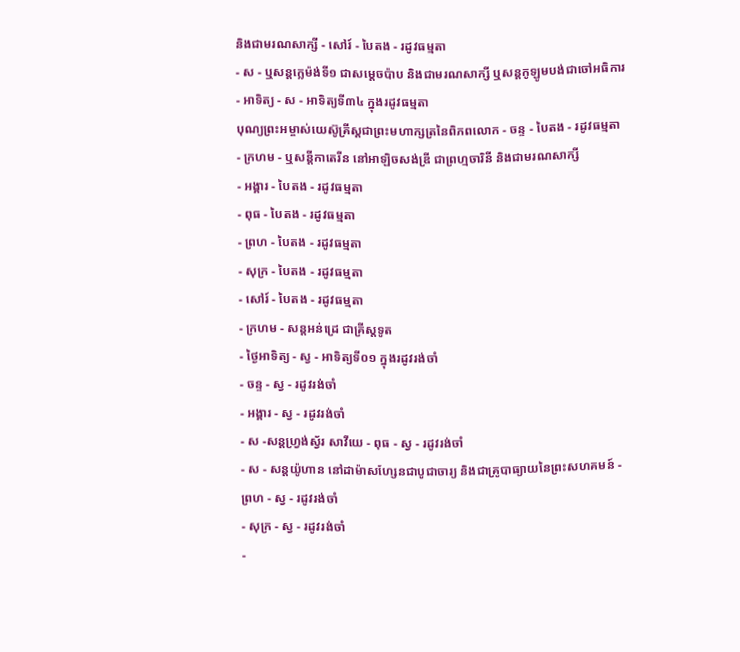និងជាមរណសាក្សី - សៅរ៍ - បៃតង - រដូវធម្មតា
- ស - ឬសន្ដក្លេម៉ង់ទី១ ជាសម្ដេចប៉ាប និងជាមរណសាក្សី ឬសន្ដកូឡូមបង់ជាចៅអធិការ
- អាទិត្យ - ស - អាទិត្យទី៣៤ ក្នុងរដូវធម្មតា
បុណ្យព្រះអម្ចាស់យេស៊ូគ្រីស្ដជាព្រះមហាក្សត្រនៃពិភពលោក - ចន្ទ - បៃតង - រដូវធម្មតា
- ក្រហម - ឬសន្ដីកាតេរីន នៅអាឡិចសង់ឌ្រី ជាព្រហ្មចារិនី និងជាមរណសាក្សី
- អង្គារ - បៃតង - រដូវធម្មតា
- ពុធ - បៃតង - រដូវធម្មតា
- ព្រហ - បៃតង - រដូវធម្មតា
- សុក្រ - បៃតង - រដូវធម្មតា
- សៅរ៍ - បៃតង - រដូវធម្មតា
- ក្រហម - សន្ដអន់ដ្រេ ជាគ្រីស្ដទូត
- ថ្ងៃអាទិត្យ - ស្វ - អាទិត្យទី០១ ក្នុងរដូវរង់ចាំ
- ចន្ទ - ស្វ - រដូវរង់ចាំ
- អង្គារ - ស្វ - រដូវរង់ចាំ
- ស -សន្ដហ្វ្រង់ស្វ័រ សាវីយេ - ពុធ - ស្វ - រដូវរង់ចាំ
- ស - សន្ដយ៉ូហាន នៅដាម៉ាសហ្សែនជាបូជាចារ្យ និងជាគ្រូបាធ្យាយនៃព្រះសហគមន៍ - ព្រហ - ស្វ - រដូវរង់ចាំ
- សុក្រ - ស្វ - រដូវរង់ចាំ
-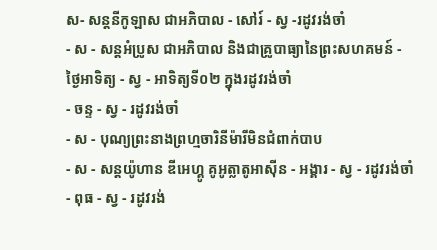ស- សន្ដនីកូឡាស ជាអភិបាល - សៅរ៍ - ស្វ -រដូវរង់ចាំ
- ស - សន្ដអំប្រូស ជាអភិបាល និងជាគ្រូបាធ្យានៃព្រះសហគមន៍ - ថ្ងៃអាទិត្យ - ស្វ - អាទិត្យទី០២ ក្នុងរដូវរង់ចាំ
- ចន្ទ - ស្វ - រដូវរង់ចាំ
- ស - បុណ្យព្រះនាងព្រហ្មចារិនីម៉ារីមិនជំពាក់បាប
- ស - សន្ដយ៉ូហាន ឌីអេហ្គូ គូអូត្លាតូអាស៊ីន - អង្គារ - ស្វ - រដូវរង់ចាំ
- ពុធ - ស្វ - រដូវរង់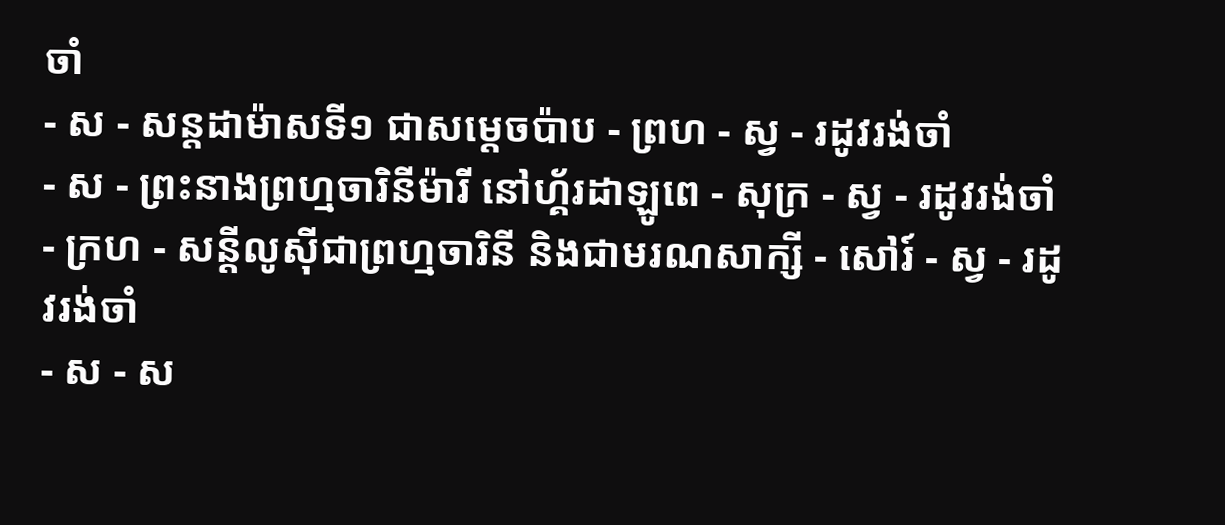ចាំ
- ស - សន្ដដាម៉ាសទី១ ជាសម្ដេចប៉ាប - ព្រហ - ស្វ - រដូវរង់ចាំ
- ស - ព្រះនាងព្រហ្មចារិនីម៉ារី នៅហ្គ័រដាឡូពេ - សុក្រ - ស្វ - រដូវរង់ចាំ
- ក្រហ - សន្ដីលូស៊ីជាព្រហ្មចារិនី និងជាមរណសាក្សី - សៅរ៍ - ស្វ - រដូវរង់ចាំ
- ស - ស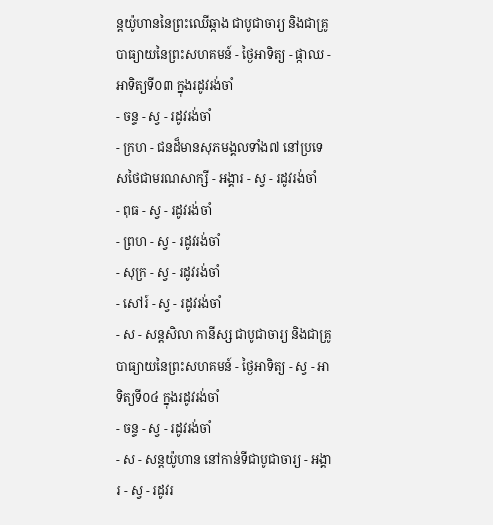ន្ដយ៉ូហាននៃព្រះឈើឆ្កាង ជាបូជាចារ្យ និងជាគ្រូបាធ្យាយនៃព្រះសហគមន៍ - ថ្ងៃអាទិត្យ - ផ្កាឈ - អាទិត្យទី០៣ ក្នុងរដូវរង់ចាំ
- ចន្ទ - ស្វ - រដូវរង់ចាំ
- ក្រហ - ជនដ៏មានសុភមង្គលទាំង៧ នៅប្រទេសថៃជាមរណសាក្សី - អង្គារ - ស្វ - រដូវរង់ចាំ
- ពុធ - ស្វ - រដូវរង់ចាំ
- ព្រហ - ស្វ - រដូវរង់ចាំ
- សុក្រ - ស្វ - រដូវរង់ចាំ
- សៅរ៍ - ស្វ - រដូវរង់ចាំ
- ស - សន្ដសិលា កានីស្ស ជាបូជាចារ្យ និងជាគ្រូបាធ្យាយនៃព្រះសហគមន៍ - ថ្ងៃអាទិត្យ - ស្វ - អាទិត្យទី០៤ ក្នុងរដូវរង់ចាំ
- ចន្ទ - ស្វ - រដូវរង់ចាំ
- ស - សន្ដយ៉ូហាន នៅកាន់ទីជាបូជាចារ្យ - អង្គារ - ស្វ - រដូវរ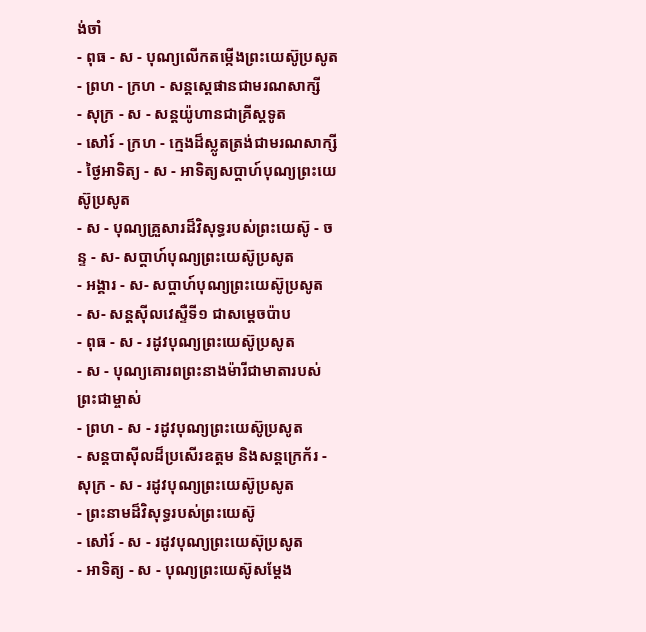ង់ចាំ
- ពុធ - ស - បុណ្យលើកតម្កើងព្រះយេស៊ូប្រសូត
- ព្រហ - ក្រហ - សន្តស្តេផានជាមរណសាក្សី
- សុក្រ - ស - សន្តយ៉ូហានជាគ្រីស្តទូត
- សៅរ៍ - ក្រហ - ក្មេងដ៏ស្លូតត្រង់ជាមរណសាក្សី
- ថ្ងៃអាទិត្យ - ស - អាទិត្យសប្ដាហ៍បុណ្យព្រះយេស៊ូប្រសូត
- ស - បុណ្យគ្រួសារដ៏វិសុទ្ធរបស់ព្រះយេស៊ូ - ចន្ទ - ស- សប្ដាហ៍បុណ្យព្រះយេស៊ូប្រសូត
- អង្គារ - ស- សប្ដាហ៍បុណ្យព្រះយេស៊ូប្រសូត
- ស- សន្ដស៊ីលវេស្ទឺទី១ ជាសម្ដេចប៉ាប
- ពុធ - ស - រដូវបុណ្យព្រះយេស៊ូប្រសូត
- ស - បុណ្យគោរពព្រះនាងម៉ារីជាមាតារបស់ព្រះជាម្ចាស់
- ព្រហ - ស - រដូវបុណ្យព្រះយេស៊ូប្រសូត
- សន្ដបាស៊ីលដ៏ប្រសើរឧត្ដម និងសន្ដក្រេក័រ - សុក្រ - ស - រដូវបុណ្យព្រះយេស៊ូប្រសូត
- ព្រះនាមដ៏វិសុទ្ធរបស់ព្រះយេស៊ូ
- សៅរ៍ - ស - រដូវបុណ្យព្រះយេស៊ុប្រសូត
- អាទិត្យ - ស - បុណ្យព្រះយេស៊ូសម្ដែង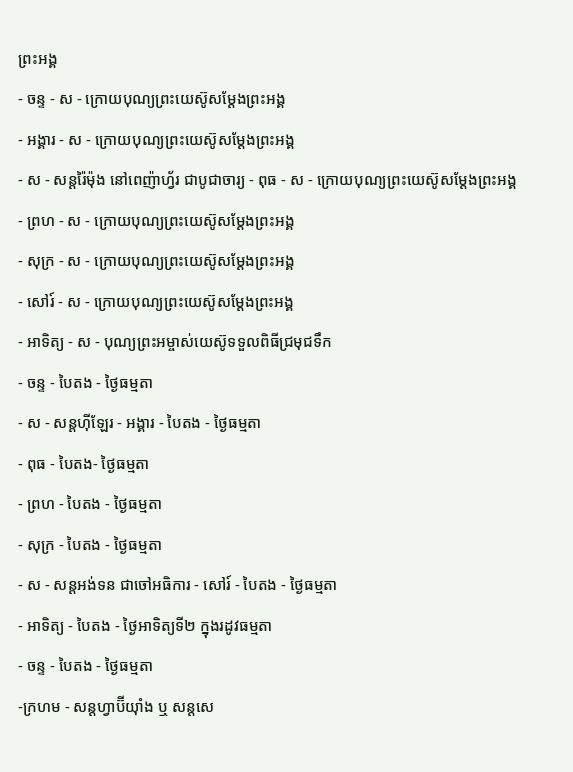ព្រះអង្គ
- ចន្ទ - ស - ក្រោយបុណ្យព្រះយេស៊ូសម្ដែងព្រះអង្គ
- អង្គារ - ស - ក្រោយបុណ្យព្រះយេស៊ូសម្ដែងព្រះអង្គ
- ស - សន្ដរ៉ៃម៉ុង នៅពេញ៉ាហ្វ័រ ជាបូជាចារ្យ - ពុធ - ស - ក្រោយបុណ្យព្រះយេស៊ូសម្ដែងព្រះអង្គ
- ព្រហ - ស - ក្រោយបុណ្យព្រះយេស៊ូសម្ដែងព្រះអង្គ
- សុក្រ - ស - ក្រោយបុណ្យព្រះយេស៊ូសម្ដែងព្រះអង្គ
- សៅរ៍ - ស - ក្រោយបុណ្យព្រះយេស៊ូសម្ដែងព្រះអង្គ
- អាទិត្យ - ស - បុណ្យព្រះអម្ចាស់យេស៊ូទទួលពិធីជ្រមុជទឹក
- ចន្ទ - បៃតង - ថ្ងៃធម្មតា
- ស - សន្ដហ៊ីឡែរ - អង្គារ - បៃតង - ថ្ងៃធម្មតា
- ពុធ - បៃតង- ថ្ងៃធម្មតា
- ព្រហ - បៃតង - ថ្ងៃធម្មតា
- សុក្រ - បៃតង - ថ្ងៃធម្មតា
- ស - សន្ដអង់ទន ជាចៅអធិការ - សៅរ៍ - បៃតង - ថ្ងៃធម្មតា
- អាទិត្យ - បៃតង - ថ្ងៃអាទិត្យទី២ ក្នុងរដូវធម្មតា
- ចន្ទ - បៃតង - ថ្ងៃធម្មតា
-ក្រហម - សន្ដហ្វាប៊ីយ៉ាំង ឬ សន្ដសេ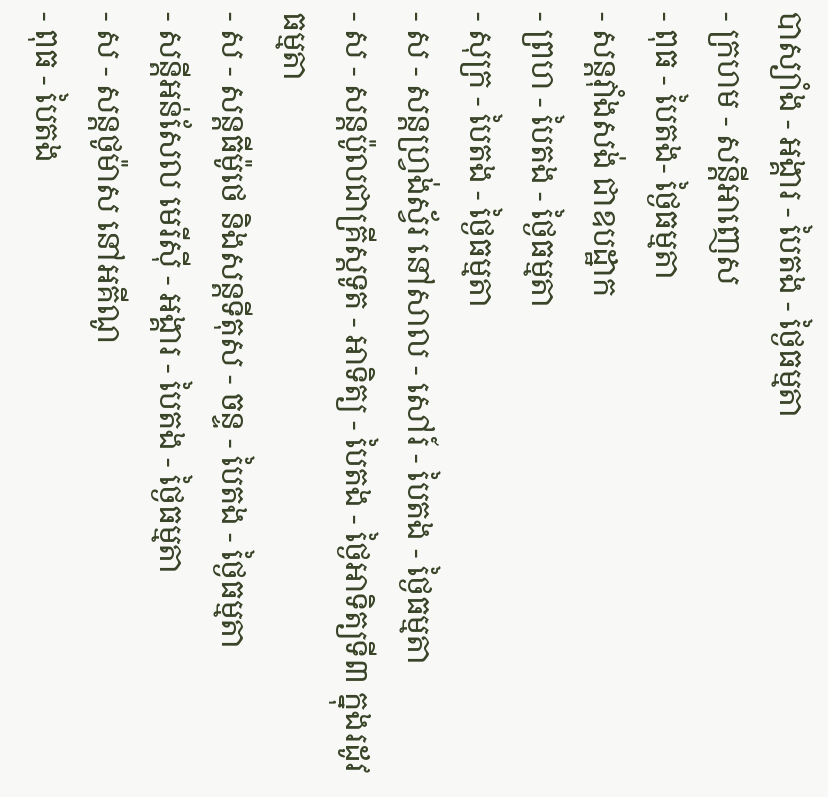បាស្យាំង - អង្គារ - បៃតង - ថ្ងៃធម្មតា
- ក្រហម - សន្ដីអាញេស
- ពុធ - បៃតង- ថ្ងៃធម្មតា
- សន្ដវ៉ាំងសង់ ជាឧបដ្ឋាក
- ព្រហ - បៃតង - ថ្ងៃធម្មតា
- សុក្រ - បៃតង - ថ្ងៃធម្មតា
- ស - សន្ដហ្វ្រង់ស្វ័រ នៅសាល - សៅរ៍ - បៃតង - ថ្ងៃធម្មតា
- ស - សន្ដប៉ូលជាគ្រីស្ដទូត - អាទិត្យ - បៃតង - ថ្ងៃអាទិត្យទី៣ ក្នុងរដូវធម្មតា
- ស - សន្ដធីម៉ូថេ និងសន្ដទីតុស - ចន្ទ - បៃតង - ថ្ងៃធម្មតា
- សន្ដីអន់សែល មេរីស៊ី - អង្គារ - បៃតង - ថ្ងៃធម្មតា
- ស - សន្ដថូម៉ាស នៅអគីណូ
- ពុធ - បៃតង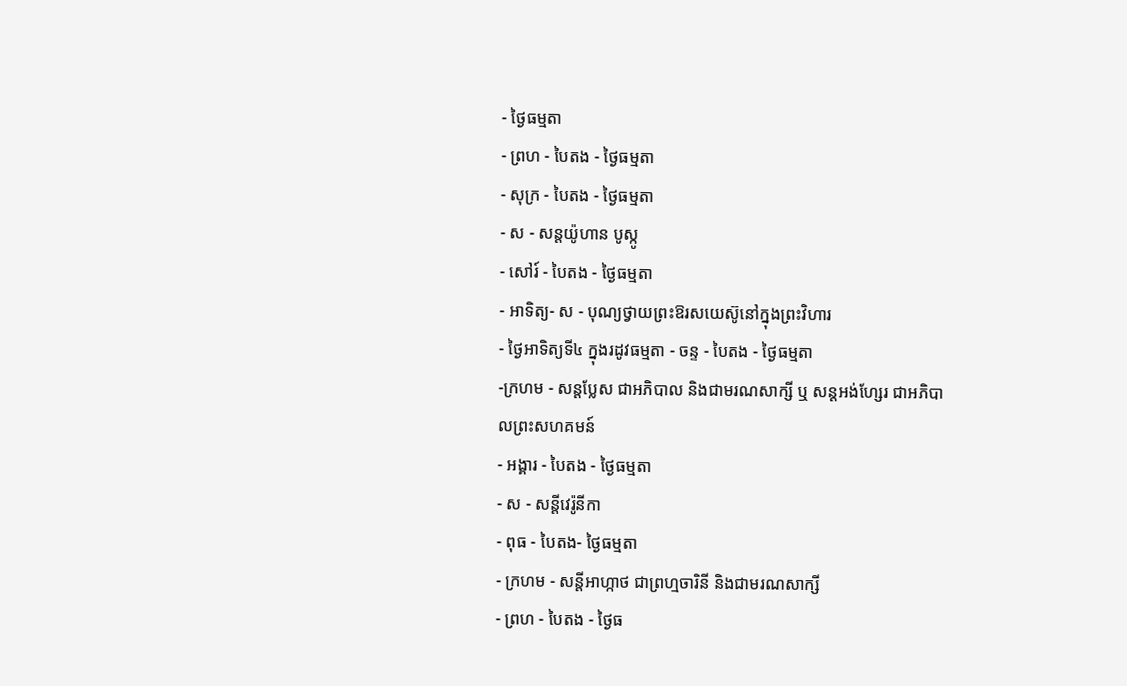- ថ្ងៃធម្មតា
- ព្រហ - បៃតង - ថ្ងៃធម្មតា
- សុក្រ - បៃតង - ថ្ងៃធម្មតា
- ស - សន្ដយ៉ូហាន បូស្កូ
- សៅរ៍ - បៃតង - ថ្ងៃធម្មតា
- អាទិត្យ- ស - បុណ្យថ្វាយព្រះឱរសយេស៊ូនៅក្នុងព្រះវិហារ
- ថ្ងៃអាទិត្យទី៤ ក្នុងរដូវធម្មតា - ចន្ទ - បៃតង - ថ្ងៃធម្មតា
-ក្រហម - សន្ដប្លែស ជាអភិបាល និងជាមរណសាក្សី ឬ សន្ដអង់ហ្សែរ ជាអភិបាលព្រះសហគមន៍
- អង្គារ - បៃតង - ថ្ងៃធម្មតា
- ស - សន្ដីវេរ៉ូនីកា
- ពុធ - បៃតង- ថ្ងៃធម្មតា
- ក្រហម - សន្ដីអាហ្កាថ ជាព្រហ្មចារិនី និងជាមរណសាក្សី
- ព្រហ - បៃតង - ថ្ងៃធ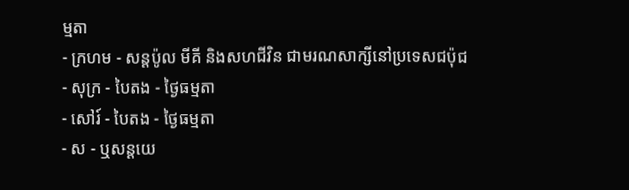ម្មតា
- ក្រហម - សន្ដប៉ូល មីគី និងសហជីវិន ជាមរណសាក្សីនៅប្រទេសជប៉ុជ
- សុក្រ - បៃតង - ថ្ងៃធម្មតា
- សៅរ៍ - បៃតង - ថ្ងៃធម្មតា
- ស - ឬសន្ដយេ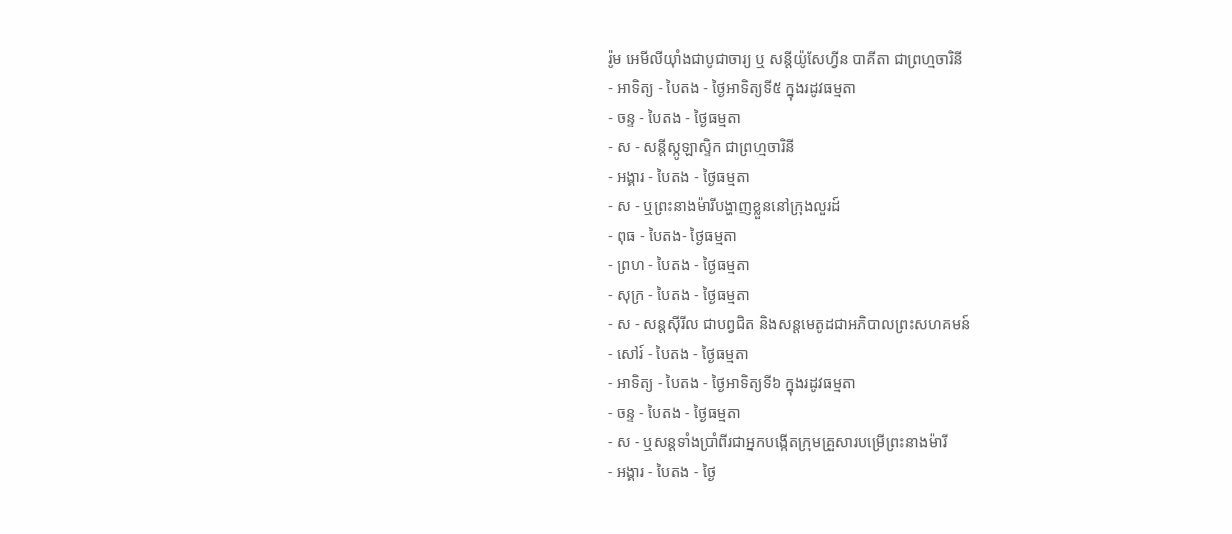រ៉ូម អេមីលីយ៉ាំងជាបូជាចារ្យ ឬ សន្ដីយ៉ូសែហ្វីន បាគីតា ជាព្រហ្មចារិនី
- អាទិត្យ - បៃតង - ថ្ងៃអាទិត្យទី៥ ក្នុងរដូវធម្មតា
- ចន្ទ - បៃតង - ថ្ងៃធម្មតា
- ស - សន្ដីស្កូឡាស្ទិក ជាព្រហ្មចារិនី
- អង្គារ - បៃតង - ថ្ងៃធម្មតា
- ស - ឬព្រះនាងម៉ារីបង្ហាញខ្លួននៅក្រុងលួរដ៍
- ពុធ - បៃតង- ថ្ងៃធម្មតា
- ព្រហ - បៃតង - ថ្ងៃធម្មតា
- សុក្រ - បៃតង - ថ្ងៃធម្មតា
- ស - សន្ដស៊ីរីល ជាបព្វជិត និងសន្ដមេតូដជាអភិបាលព្រះសហគមន៍
- សៅរ៍ - បៃតង - ថ្ងៃធម្មតា
- អាទិត្យ - បៃតង - ថ្ងៃអាទិត្យទី៦ ក្នុងរដូវធម្មតា
- ចន្ទ - បៃតង - ថ្ងៃធម្មតា
- ស - ឬសន្ដទាំងប្រាំពីរជាអ្នកបង្កើតក្រុមគ្រួសារបម្រើព្រះនាងម៉ារី
- អង្គារ - បៃតង - ថ្ងៃ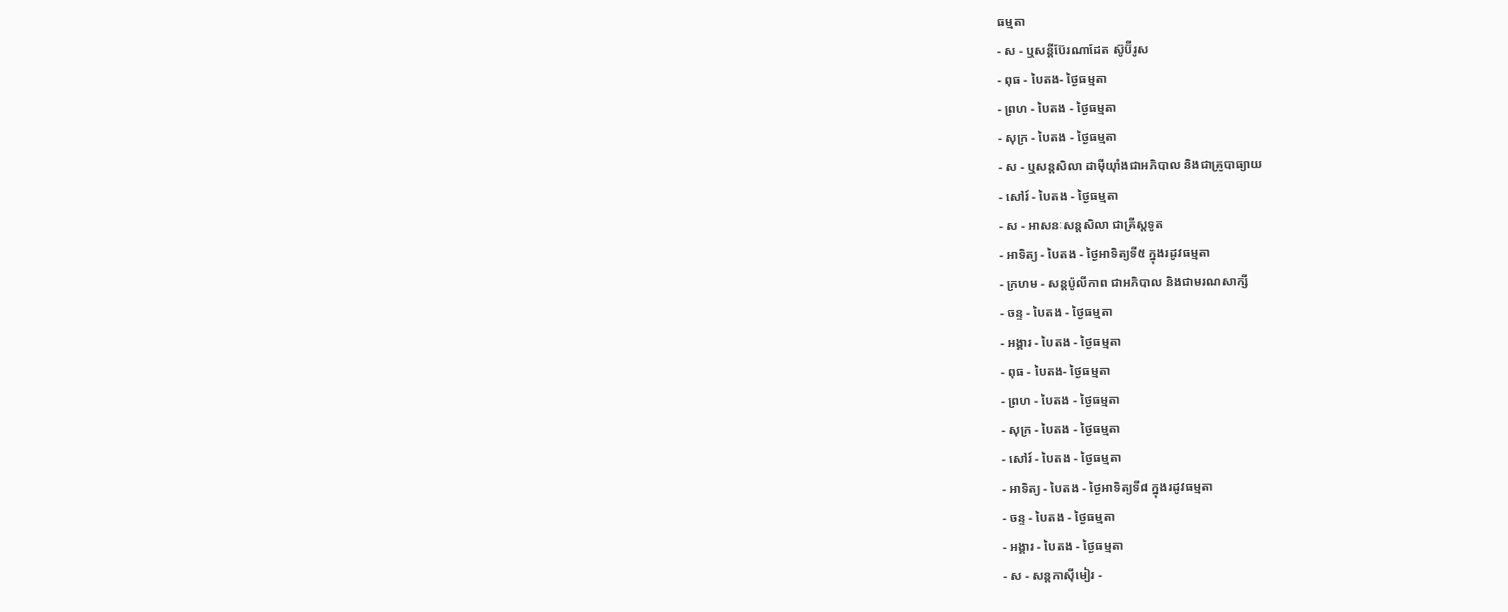ធម្មតា
- ស - ឬសន្ដីប៊ែរណាដែត ស៊ូប៊ីរូស
- ពុធ - បៃតង- ថ្ងៃធម្មតា
- ព្រហ - បៃតង - ថ្ងៃធម្មតា
- សុក្រ - បៃតង - ថ្ងៃធម្មតា
- ស - ឬសន្ដសិលា ដាម៉ីយ៉ាំងជាអភិបាល និងជាគ្រូបាធ្យាយ
- សៅរ៍ - បៃតង - ថ្ងៃធម្មតា
- ស - អាសនៈសន្ដសិលា ជាគ្រីស្ដទូត
- អាទិត្យ - បៃតង - ថ្ងៃអាទិត្យទី៥ ក្នុងរដូវធម្មតា
- ក្រហម - សន្ដប៉ូលីកាព ជាអភិបាល និងជាមរណសាក្សី
- ចន្ទ - បៃតង - ថ្ងៃធម្មតា
- អង្គារ - បៃតង - ថ្ងៃធម្មតា
- ពុធ - បៃតង- ថ្ងៃធម្មតា
- ព្រហ - បៃតង - ថ្ងៃធម្មតា
- សុក្រ - បៃតង - ថ្ងៃធម្មតា
- សៅរ៍ - បៃតង - ថ្ងៃធម្មតា
- អាទិត្យ - បៃតង - ថ្ងៃអាទិត្យទី៨ ក្នុងរដូវធម្មតា
- ចន្ទ - បៃតង - ថ្ងៃធម្មតា
- អង្គារ - បៃតង - ថ្ងៃធម្មតា
- ស - សន្ដកាស៊ីមៀរ -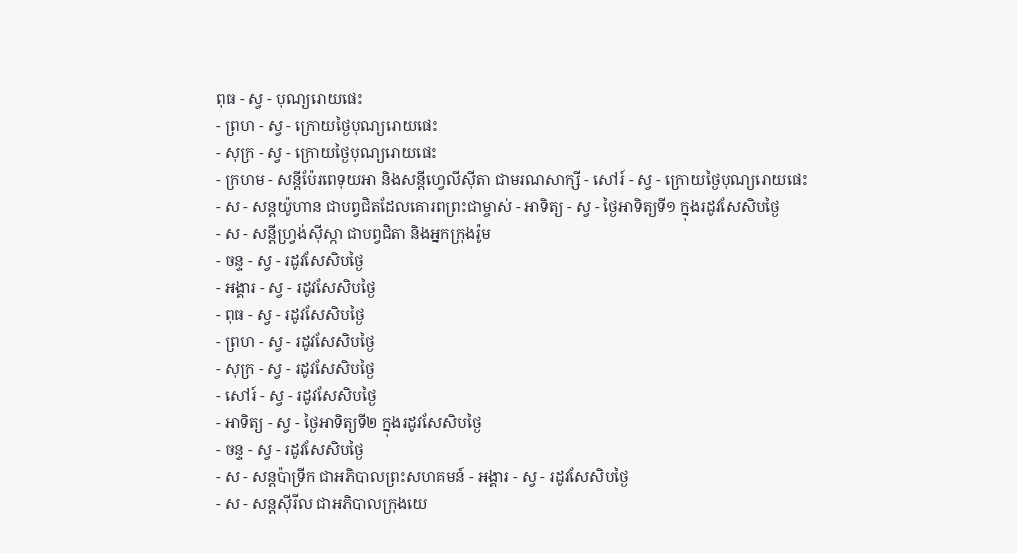ពុធ - ស្វ - បុណ្យរោយផេះ
- ព្រហ - ស្វ - ក្រោយថ្ងៃបុណ្យរោយផេះ
- សុក្រ - ស្វ - ក្រោយថ្ងៃបុណ្យរោយផេះ
- ក្រហម - សន្ដីប៉ែរពេទុយអា និងសន្ដីហ្វេលីស៊ីតា ជាមរណសាក្សី - សៅរ៍ - ស្វ - ក្រោយថ្ងៃបុណ្យរោយផេះ
- ស - សន្ដយ៉ូហាន ជាបព្វជិតដែលគោរពព្រះជាម្ចាស់ - អាទិត្យ - ស្វ - ថ្ងៃអាទិត្យទី១ ក្នុងរដូវសែសិបថ្ងៃ
- ស - សន្ដីហ្វ្រង់ស៊ីស្កា ជាបព្វជិតា និងអ្នកក្រុងរ៉ូម
- ចន្ទ - ស្វ - រដូវសែសិបថ្ងៃ
- អង្គារ - ស្វ - រដូវសែសិបថ្ងៃ
- ពុធ - ស្វ - រដូវសែសិបថ្ងៃ
- ព្រហ - ស្វ - រដូវសែសិបថ្ងៃ
- សុក្រ - ស្វ - រដូវសែសិបថ្ងៃ
- សៅរ៍ - ស្វ - រដូវសែសិបថ្ងៃ
- អាទិត្យ - ស្វ - ថ្ងៃអាទិត្យទី២ ក្នុងរដូវសែសិបថ្ងៃ
- ចន្ទ - ស្វ - រដូវសែសិបថ្ងៃ
- ស - សន្ដប៉ាទ្រីក ជាអភិបាលព្រះសហគមន៍ - អង្គារ - ស្វ - រដូវសែសិបថ្ងៃ
- ស - សន្ដស៊ីរីល ជាអភិបាលក្រុងយេ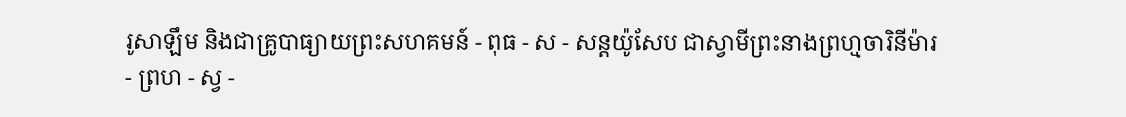រូសាឡឹម និងជាគ្រូបាធ្យាយព្រះសហគមន៍ - ពុធ - ស - សន្ដយ៉ូសែប ជាស្វាមីព្រះនាងព្រហ្មចារិនីម៉ារ
- ព្រហ - ស្វ -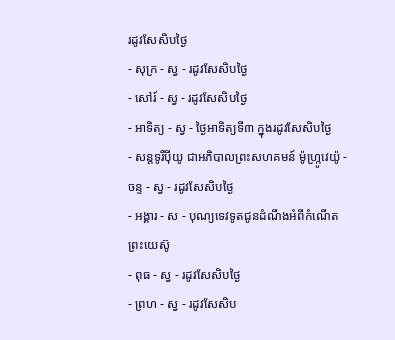រដូវសែសិបថ្ងៃ
- សុក្រ - ស្វ - រដូវសែសិបថ្ងៃ
- សៅរ៍ - ស្វ - រដូវសែសិបថ្ងៃ
- អាទិត្យ - ស្វ - ថ្ងៃអាទិត្យទី៣ ក្នុងរដូវសែសិបថ្ងៃ
- សន្ដទូរីប៉ីយូ ជាអភិបាលព្រះសហគមន៍ ម៉ូហ្ក្រូវេយ៉ូ - ចន្ទ - ស្វ - រដូវសែសិបថ្ងៃ
- អង្គារ - ស - បុណ្យទេវទូតជូនដំណឹងអំពីកំណើតព្រះយេស៊ូ
- ពុធ - ស្វ - រដូវសែសិបថ្ងៃ
- ព្រហ - ស្វ - រដូវសែសិប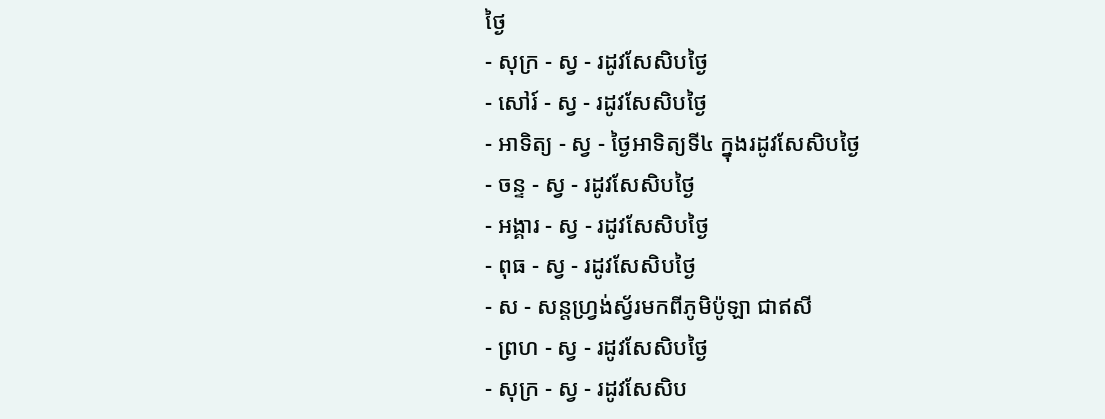ថ្ងៃ
- សុក្រ - ស្វ - រដូវសែសិបថ្ងៃ
- សៅរ៍ - ស្វ - រដូវសែសិបថ្ងៃ
- អាទិត្យ - ស្វ - ថ្ងៃអាទិត្យទី៤ ក្នុងរដូវសែសិបថ្ងៃ
- ចន្ទ - ស្វ - រដូវសែសិបថ្ងៃ
- អង្គារ - ស្វ - រដូវសែសិបថ្ងៃ
- ពុធ - ស្វ - រដូវសែសិបថ្ងៃ
- ស - សន្ដហ្វ្រង់ស្វ័រមកពីភូមិប៉ូឡា ជាឥសី
- ព្រហ - ស្វ - រដូវសែសិបថ្ងៃ
- សុក្រ - ស្វ - រដូវសែសិប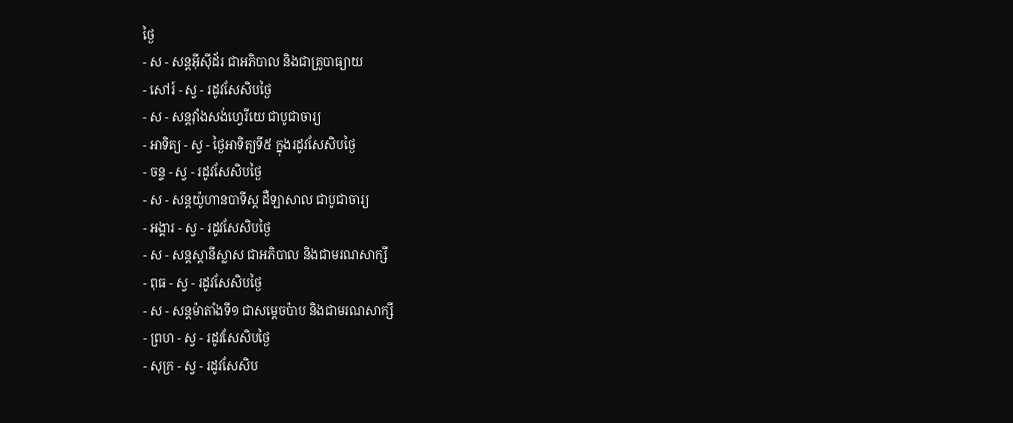ថ្ងៃ
- ស - សន្ដអ៊ីស៊ីដ័រ ជាអភិបាល និងជាគ្រូបាធ្យាយ
- សៅរ៍ - ស្វ - រដូវសែសិបថ្ងៃ
- ស - សន្ដវ៉ាំងសង់ហ្វេរីយេ ជាបូជាចារ្យ
- អាទិត្យ - ស្វ - ថ្ងៃអាទិត្យទី៥ ក្នុងរដូវសែសិបថ្ងៃ
- ចន្ទ - ស្វ - រដូវសែសិបថ្ងៃ
- ស - សន្ដយ៉ូហានបាទីស្ដ ដឺឡាសាល ជាបូជាចារ្យ
- អង្គារ - ស្វ - រដូវសែសិបថ្ងៃ
- ស - សន្ដស្ដានីស្លាស ជាអភិបាល និងជាមរណសាក្សី
- ពុធ - ស្វ - រដូវសែសិបថ្ងៃ
- ស - សន្ដម៉ាតាំងទី១ ជាសម្ដេចប៉ាប និងជាមរណសាក្សី
- ព្រហ - ស្វ - រដូវសែសិបថ្ងៃ
- សុក្រ - ស្វ - រដូវសែសិប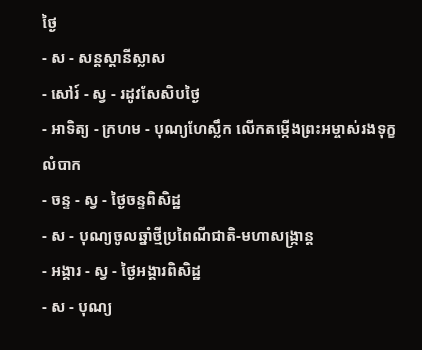ថ្ងៃ
- ស - សន្ដស្ដានីស្លាស
- សៅរ៍ - ស្វ - រដូវសែសិបថ្ងៃ
- អាទិត្យ - ក្រហម - បុណ្យហែស្លឹក លើកតម្កើងព្រះអម្ចាស់រងទុក្ខលំបាក
- ចន្ទ - ស្វ - ថ្ងៃចន្ទពិសិដ្ឋ
- ស - បុណ្យចូលឆ្នាំថ្មីប្រពៃណីជាតិ-មហាសង្រ្កាន្ដ
- អង្គារ - ស្វ - ថ្ងៃអង្គារពិសិដ្ឋ
- ស - បុណ្យ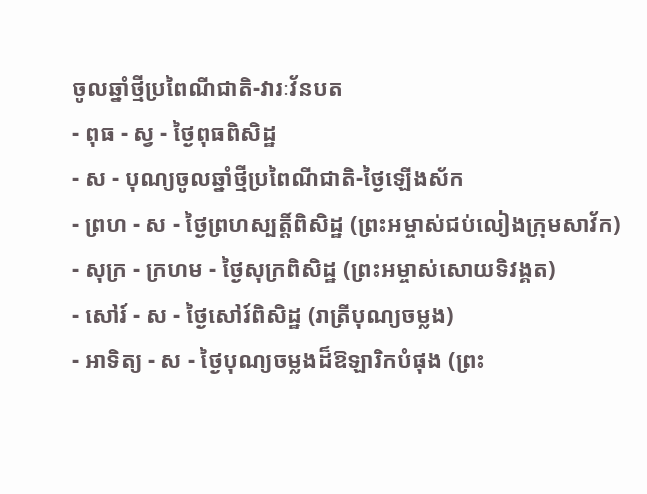ចូលឆ្នាំថ្មីប្រពៃណីជាតិ-វារៈវ័នបត
- ពុធ - ស្វ - ថ្ងៃពុធពិសិដ្ឋ
- ស - បុណ្យចូលឆ្នាំថ្មីប្រពៃណីជាតិ-ថ្ងៃឡើងស័ក
- ព្រហ - ស - ថ្ងៃព្រហស្បត្ដិ៍ពិសិដ្ឋ (ព្រះអម្ចាស់ជប់លៀងក្រុមសាវ័ក)
- សុក្រ - ក្រហម - ថ្ងៃសុក្រពិសិដ្ឋ (ព្រះអម្ចាស់សោយទិវង្គត)
- សៅរ៍ - ស - ថ្ងៃសៅរ៍ពិសិដ្ឋ (រាត្រីបុណ្យចម្លង)
- អាទិត្យ - ស - ថ្ងៃបុណ្យចម្លងដ៏ឱឡារិកបំផុង (ព្រះ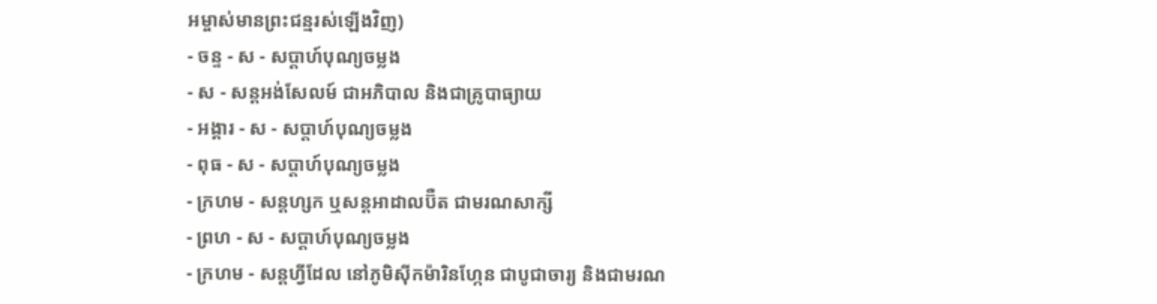អម្ចាស់មានព្រះជន្មរស់ឡើងវិញ)
- ចន្ទ - ស - សប្ដាហ៍បុណ្យចម្លង
- ស - សន្ដអង់សែលម៍ ជាអភិបាល និងជាគ្រូបាធ្យាយ
- អង្គារ - ស - សប្ដាហ៍បុណ្យចម្លង
- ពុធ - ស - សប្ដាហ៍បុណ្យចម្លង
- ក្រហម - សន្ដហ្សក ឬសន្ដអាដាលប៊ឺត ជាមរណសាក្សី
- ព្រហ - ស - សប្ដាហ៍បុណ្យចម្លង
- ក្រហម - សន្ដហ្វីដែល នៅភូមិស៊ីកម៉ារិនហ្កែន ជាបូជាចារ្យ និងជាមរណ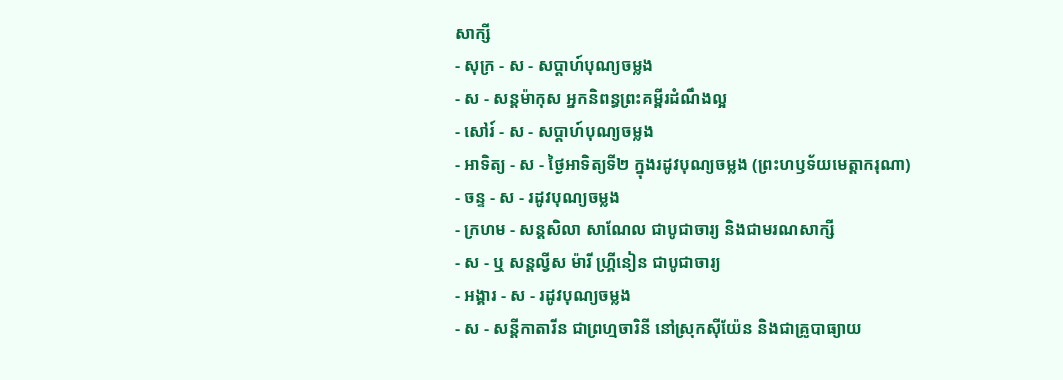សាក្សី
- សុក្រ - ស - សប្ដាហ៍បុណ្យចម្លង
- ស - សន្ដម៉ាកុស អ្នកនិពន្ធព្រះគម្ពីរដំណឹងល្អ
- សៅរ៍ - ស - សប្ដាហ៍បុណ្យចម្លង
- អាទិត្យ - ស - ថ្ងៃអាទិត្យទី២ ក្នុងរដូវបុណ្យចម្លង (ព្រះហឫទ័យមេត្ដាករុណា)
- ចន្ទ - ស - រដូវបុណ្យចម្លង
- ក្រហម - សន្ដសិលា សាណែល ជាបូជាចារ្យ និងជាមរណសាក្សី
- ស - ឬ សន្ដល្វីស ម៉ារី ហ្គ្រីនៀន ជាបូជាចារ្យ
- អង្គារ - ស - រដូវបុណ្យចម្លង
- ស - សន្ដីកាតារីន ជាព្រហ្មចារិនី នៅស្រុកស៊ីយ៉ែន និងជាគ្រូបាធ្យាយ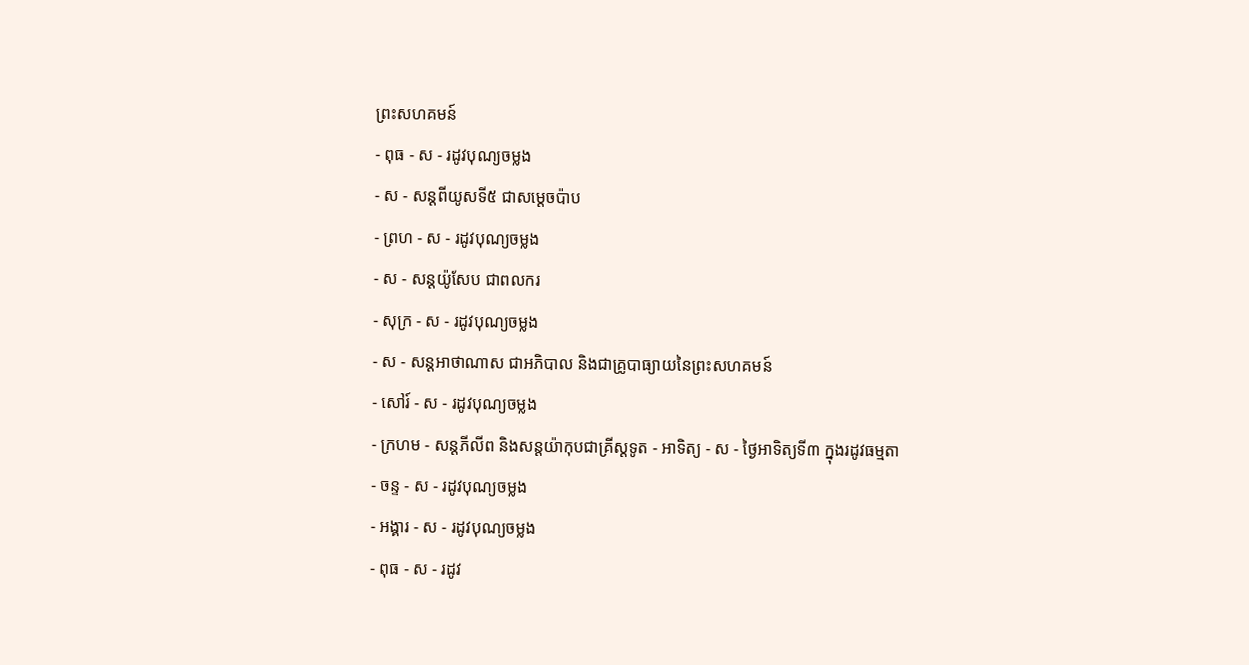ព្រះសហគមន៍
- ពុធ - ស - រដូវបុណ្យចម្លង
- ស - សន្ដពីយូសទី៥ ជាសម្ដេចប៉ាប
- ព្រហ - ស - រដូវបុណ្យចម្លង
- ស - សន្ដយ៉ូសែប ជាពលករ
- សុក្រ - ស - រដូវបុណ្យចម្លង
- ស - សន្ដអាថាណាស ជាអភិបាល និងជាគ្រូបាធ្យាយនៃព្រះសហគមន៍
- សៅរ៍ - ស - រដូវបុណ្យចម្លង
- ក្រហម - សន្ដភីលីព និងសន្ដយ៉ាកុបជាគ្រីស្ដទូត - អាទិត្យ - ស - ថ្ងៃអាទិត្យទី៣ ក្នុងរដូវធម្មតា
- ចន្ទ - ស - រដូវបុណ្យចម្លង
- អង្គារ - ស - រដូវបុណ្យចម្លង
- ពុធ - ស - រដូវ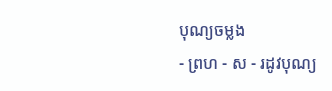បុណ្យចម្លង
- ព្រហ - ស - រដូវបុណ្យ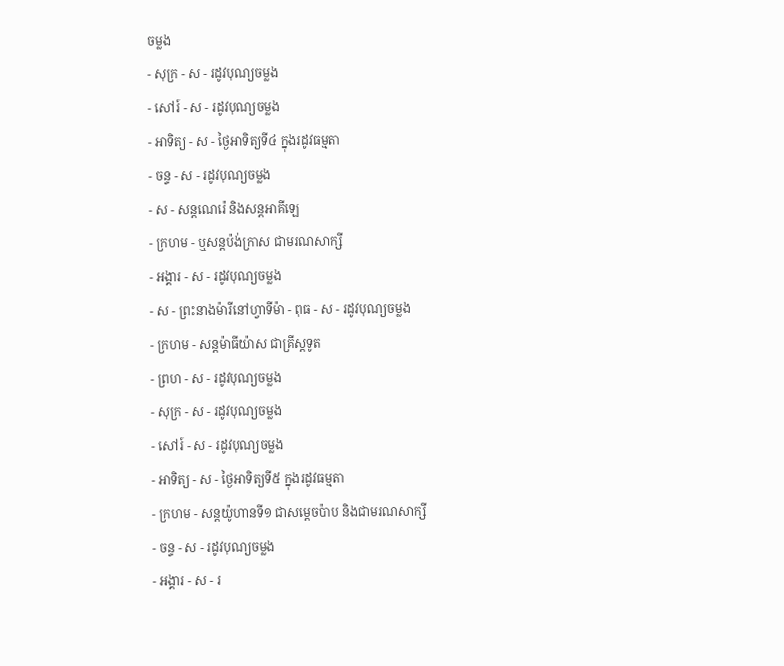ចម្លង
- សុក្រ - ស - រដូវបុណ្យចម្លង
- សៅរ៍ - ស - រដូវបុណ្យចម្លង
- អាទិត្យ - ស - ថ្ងៃអាទិត្យទី៤ ក្នុងរដូវធម្មតា
- ចន្ទ - ស - រដូវបុណ្យចម្លង
- ស - សន្ដណេរ៉េ និងសន្ដអាគីឡេ
- ក្រហម - ឬសន្ដប៉ង់ក្រាស ជាមរណសាក្សី
- អង្គារ - ស - រដូវបុណ្យចម្លង
- ស - ព្រះនាងម៉ារីនៅហ្វាទីម៉ា - ពុធ - ស - រដូវបុណ្យចម្លង
- ក្រហម - សន្ដម៉ាធីយ៉ាស ជាគ្រីស្ដទូត
- ព្រហ - ស - រដូវបុណ្យចម្លង
- សុក្រ - ស - រដូវបុណ្យចម្លង
- សៅរ៍ - ស - រដូវបុណ្យចម្លង
- អាទិត្យ - ស - ថ្ងៃអាទិត្យទី៥ ក្នុងរដូវធម្មតា
- ក្រហម - សន្ដយ៉ូហានទី១ ជាសម្ដេចប៉ាប និងជាមរណសាក្សី
- ចន្ទ - ស - រដូវបុណ្យចម្លង
- អង្គារ - ស - រ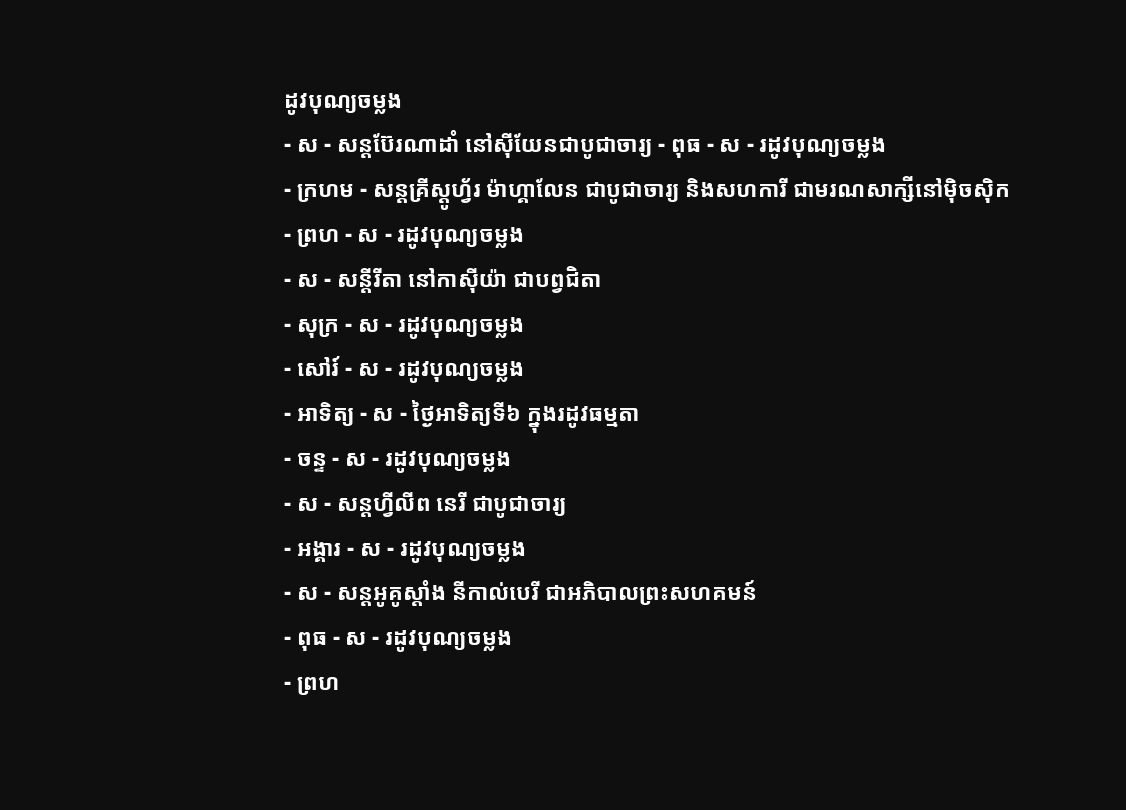ដូវបុណ្យចម្លង
- ស - សន្ដប៊ែរណាដាំ នៅស៊ីយែនជាបូជាចារ្យ - ពុធ - ស - រដូវបុណ្យចម្លង
- ក្រហម - សន្ដគ្រីស្ដូហ្វ័រ ម៉ាហ្គាលែន ជាបូជាចារ្យ និងសហការី ជាមរណសាក្សីនៅម៉ិចស៊ិក
- ព្រហ - ស - រដូវបុណ្យចម្លង
- ស - សន្ដីរីតា នៅកាស៊ីយ៉ា ជាបព្វជិតា
- សុក្រ - ស - រដូវបុណ្យចម្លង
- សៅរ៍ - ស - រដូវបុណ្យចម្លង
- អាទិត្យ - ស - ថ្ងៃអាទិត្យទី៦ ក្នុងរដូវធម្មតា
- ចន្ទ - ស - រដូវបុណ្យចម្លង
- ស - សន្ដហ្វីលីព នេរី ជាបូជាចារ្យ
- អង្គារ - ស - រដូវបុណ្យចម្លង
- ស - សន្ដអូគូស្ដាំង នីកាល់បេរី ជាអភិបាលព្រះសហគមន៍
- ពុធ - ស - រដូវបុណ្យចម្លង
- ព្រហ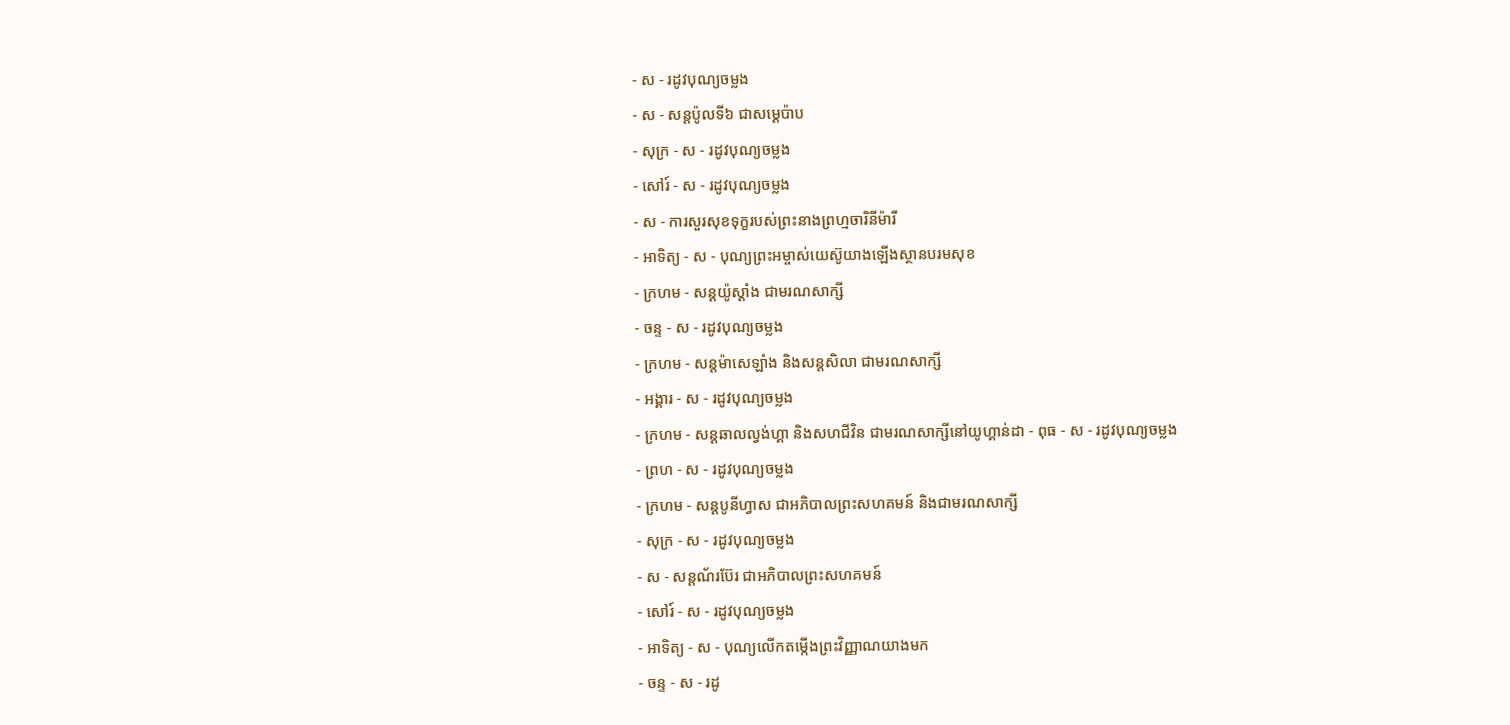- ស - រដូវបុណ្យចម្លង
- ស - សន្ដប៉ូលទី៦ ជាសម្ដេប៉ាប
- សុក្រ - ស - រដូវបុណ្យចម្លង
- សៅរ៍ - ស - រដូវបុណ្យចម្លង
- ស - ការសួរសុខទុក្ខរបស់ព្រះនាងព្រហ្មចារិនីម៉ារី
- អាទិត្យ - ស - បុណ្យព្រះអម្ចាស់យេស៊ូយាងឡើងស្ថានបរមសុខ
- ក្រហម - សន្ដយ៉ូស្ដាំង ជាមរណសាក្សី
- ចន្ទ - ស - រដូវបុណ្យចម្លង
- ក្រហម - សន្ដម៉ាសេឡាំង និងសន្ដសិលា ជាមរណសាក្សី
- អង្គារ - ស - រដូវបុណ្យចម្លង
- ក្រហម - សន្ដឆាលល្វង់ហ្គា និងសហជីវិន ជាមរណសាក្សីនៅយូហ្គាន់ដា - ពុធ - ស - រដូវបុណ្យចម្លង
- ព្រហ - ស - រដូវបុណ្យចម្លង
- ក្រហម - សន្ដបូនីហ្វាស ជាអភិបាលព្រះសហគមន៍ និងជាមរណសាក្សី
- សុក្រ - ស - រដូវបុណ្យចម្លង
- ស - សន្ដណ័រប៊ែរ ជាអភិបាលព្រះសហគមន៍
- សៅរ៍ - ស - រដូវបុណ្យចម្លង
- អាទិត្យ - ស - បុណ្យលើកតម្កើងព្រះវិញ្ញាណយាងមក
- ចន្ទ - ស - រដូ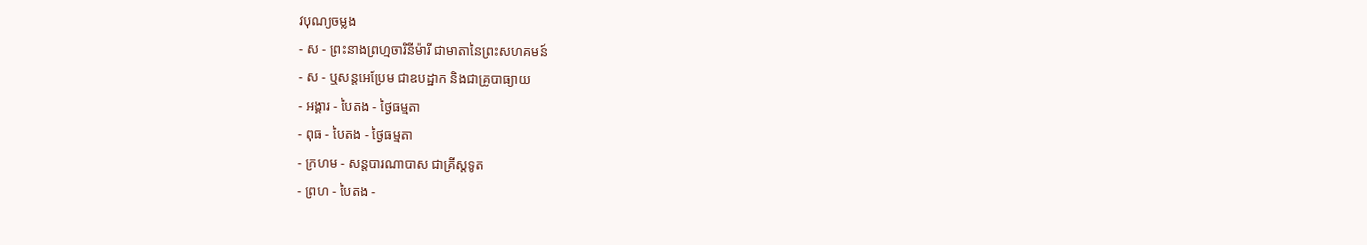វបុណ្យចម្លង
- ស - ព្រះនាងព្រហ្មចារិនីម៉ារី ជាមាតានៃព្រះសហគមន៍
- ស - ឬសន្ដអេប្រែម ជាឧបដ្ឋាក និងជាគ្រូបាធ្យាយ
- អង្គារ - បៃតង - ថ្ងៃធម្មតា
- ពុធ - បៃតង - ថ្ងៃធម្មតា
- ក្រហម - សន្ដបារណាបាស ជាគ្រីស្ដទូត
- ព្រហ - បៃតង -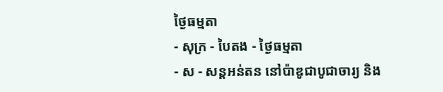ថ្ងៃធម្មតា
- សុក្រ - បៃតង - ថ្ងៃធម្មតា
- ស - សន្ដអន់តន នៅប៉ាឌូជាបូជាចារ្យ និង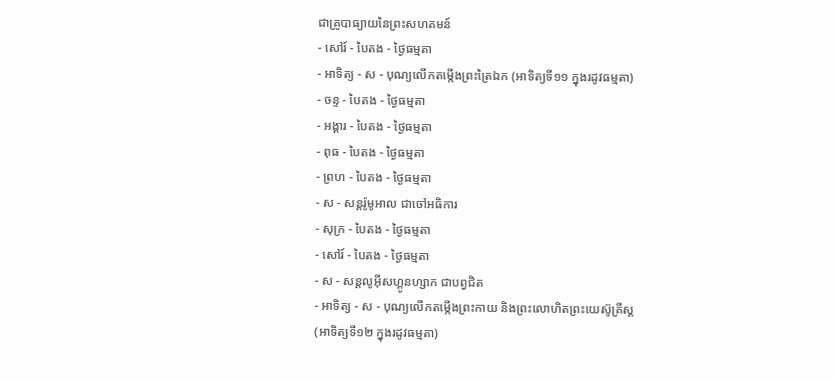ជាគ្រូបាធ្យាយនៃព្រះសហគមន៍
- សៅរ៍ - បៃតង - ថ្ងៃធម្មតា
- អាទិត្យ - ស - បុណ្យលើកតម្កើងព្រះត្រៃឯក (អាទិត្យទី១១ ក្នុងរដូវធម្មតា)
- ចន្ទ - បៃតង - ថ្ងៃធម្មតា
- អង្គារ - បៃតង - ថ្ងៃធម្មតា
- ពុធ - បៃតង - ថ្ងៃធម្មតា
- ព្រហ - បៃតង - ថ្ងៃធម្មតា
- ស - សន្ដរ៉ូមូអាល ជាចៅអធិការ
- សុក្រ - បៃតង - ថ្ងៃធម្មតា
- សៅរ៍ - បៃតង - ថ្ងៃធម្មតា
- ស - សន្ដលូអ៊ីសហ្គូនហ្សាក ជាបព្វជិត
- អាទិត្យ - ស - បុណ្យលើកតម្កើងព្រះកាយ និងព្រះលោហិតព្រះយេស៊ូគ្រីស្ដ
(អាទិត្យទី១២ ក្នុងរដូវធម្មតា)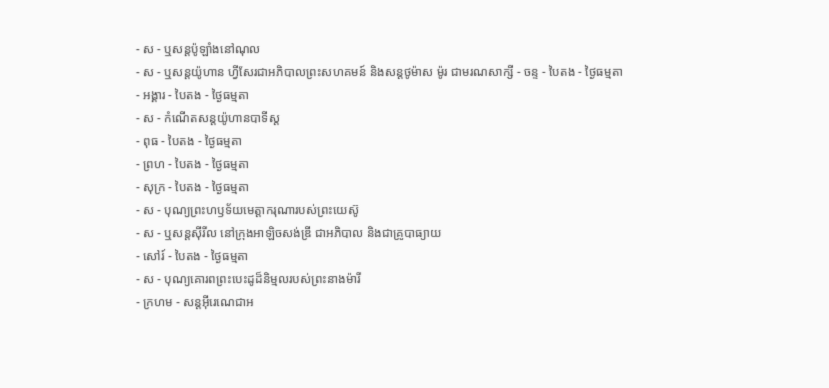- ស - ឬសន្ដប៉ូឡាំងនៅណុល
- ស - ឬសន្ដយ៉ូហាន ហ្វីសែរជាអភិបាលព្រះសហគមន៍ និងសន្ដថូម៉ាស ម៉ូរ ជាមរណសាក្សី - ចន្ទ - បៃតង - ថ្ងៃធម្មតា
- អង្គារ - បៃតង - ថ្ងៃធម្មតា
- ស - កំណើតសន្ដយ៉ូហានបាទីស្ដ
- ពុធ - បៃតង - ថ្ងៃធម្មតា
- ព្រហ - បៃតង - ថ្ងៃធម្មតា
- សុក្រ - បៃតង - ថ្ងៃធម្មតា
- ស - បុណ្យព្រះហឫទ័យមេត្ដាករុណារបស់ព្រះយេស៊ូ
- ស - ឬសន្ដស៊ីរីល នៅក្រុងអាឡិចសង់ឌ្រី ជាអភិបាល និងជាគ្រូបាធ្យាយ
- សៅរ៍ - បៃតង - ថ្ងៃធម្មតា
- ស - បុណ្យគោរពព្រះបេះដូដ៏និម្មលរបស់ព្រះនាងម៉ារី
- ក្រហម - សន្ដអ៊ីរេណេជាអ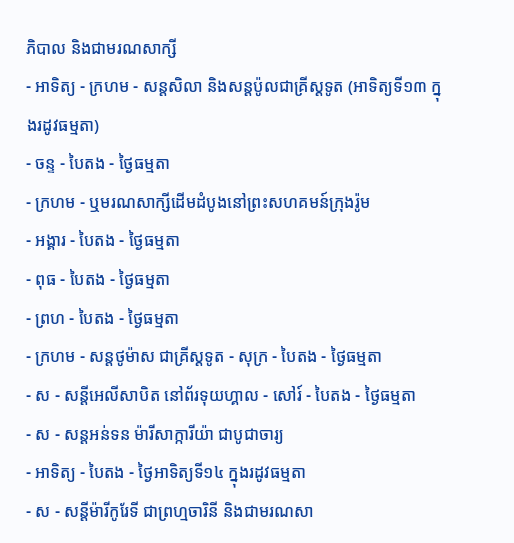ភិបាល និងជាមរណសាក្សី
- អាទិត្យ - ក្រហម - សន្ដសិលា និងសន្ដប៉ូលជាគ្រីស្ដទូត (អាទិត្យទី១៣ ក្នុងរដូវធម្មតា)
- ចន្ទ - បៃតង - ថ្ងៃធម្មតា
- ក្រហម - ឬមរណសាក្សីដើមដំបូងនៅព្រះសហគមន៍ក្រុងរ៉ូម
- អង្គារ - បៃតង - ថ្ងៃធម្មតា
- ពុធ - បៃតង - ថ្ងៃធម្មតា
- ព្រហ - បៃតង - ថ្ងៃធម្មតា
- ក្រហម - សន្ដថូម៉ាស ជាគ្រីស្ដទូត - សុក្រ - បៃតង - ថ្ងៃធម្មតា
- ស - សន្ដីអេលីសាបិត នៅព័រទុយហ្គាល - សៅរ៍ - បៃតង - ថ្ងៃធម្មតា
- ស - សន្ដអន់ទន ម៉ារីសាក្ការីយ៉ា ជាបូជាចារ្យ
- អាទិត្យ - បៃតង - ថ្ងៃអាទិត្យទី១៤ ក្នុងរដូវធម្មតា
- ស - សន្ដីម៉ារីកូរែទី ជាព្រហ្មចារិនី និងជាមរណសា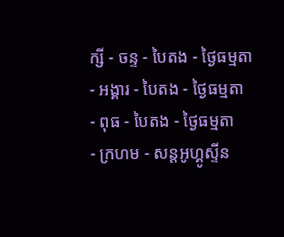ក្សី - ចន្ទ - បៃតង - ថ្ងៃធម្មតា
- អង្គារ - បៃតង - ថ្ងៃធម្មតា
- ពុធ - បៃតង - ថ្ងៃធម្មតា
- ក្រហម - សន្ដអូហ្គូស្ទីន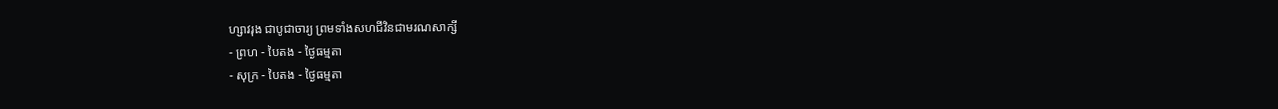ហ្សាវរុង ជាបូជាចារ្យ ព្រមទាំងសហជីវិនជាមរណសាក្សី
- ព្រហ - បៃតង - ថ្ងៃធម្មតា
- សុក្រ - បៃតង - ថ្ងៃធម្មតា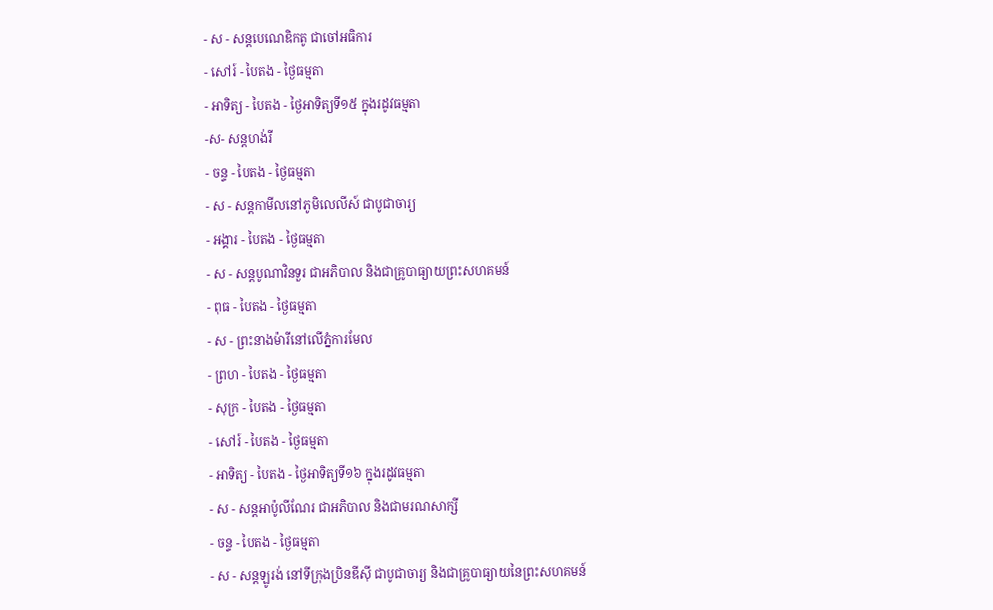- ស - សន្ដបេណេឌិកតូ ជាចៅអធិការ
- សៅរ៍ - បៃតង - ថ្ងៃធម្មតា
- អាទិត្យ - បៃតង - ថ្ងៃអាទិត្យទី១៥ ក្នុងរដូវធម្មតា
-ស- សន្ដហង់រី
- ចន្ទ - បៃតង - ថ្ងៃធម្មតា
- ស - សន្ដកាមីលនៅភូមិលេលីស៍ ជាបូជាចារ្យ
- អង្គារ - បៃតង - ថ្ងៃធម្មតា
- ស - សន្ដបូណាវិនទួរ ជាអភិបាល និងជាគ្រូបាធ្យាយព្រះសហគមន៍
- ពុធ - បៃតង - ថ្ងៃធម្មតា
- ស - ព្រះនាងម៉ារីនៅលើភ្នំការមែល
- ព្រហ - បៃតង - ថ្ងៃធម្មតា
- សុក្រ - បៃតង - ថ្ងៃធម្មតា
- សៅរ៍ - បៃតង - ថ្ងៃធម្មតា
- អាទិត្យ - បៃតង - ថ្ងៃអាទិត្យទី១៦ ក្នុងរដូវធម្មតា
- ស - សន្ដអាប៉ូលីណែរ ជាអភិបាល និងជាមរណសាក្សី
- ចន្ទ - បៃតង - ថ្ងៃធម្មតា
- ស - សន្ដឡូរង់ នៅទីក្រុងប្រិនឌីស៊ី ជាបូជាចារ្យ និងជាគ្រូបាធ្យាយនៃព្រះសហគមន៍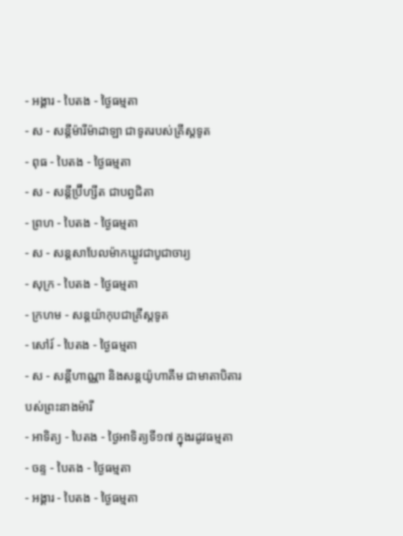- អង្គារ - បៃតង - ថ្ងៃធម្មតា
- ស - សន្ដីម៉ារីម៉ាដាឡា ជាទូតរបស់គ្រីស្ដទូត
- ពុធ - បៃតង - ថ្ងៃធម្មតា
- ស - សន្ដីប្រ៊ីហ្សីត ជាបព្វជិតា
- ព្រហ - បៃតង - ថ្ងៃធម្មតា
- ស - សន្ដសាបែលម៉ាកឃ្លូវជាបូជាចារ្យ
- សុក្រ - បៃតង - ថ្ងៃធម្មតា
- ក្រហម - សន្ដយ៉ាកុបជាគ្រីស្ដទូត
- សៅរ៍ - បៃតង - ថ្ងៃធម្មតា
- ស - សន្ដីហាណ្ណា និងសន្ដយ៉ូហាគីម ជាមាតាបិតារបស់ព្រះនាងម៉ារី
- អាទិត្យ - បៃតង - ថ្ងៃអាទិត្យទី១៧ ក្នុងរដូវធម្មតា
- ចន្ទ - បៃតង - ថ្ងៃធម្មតា
- អង្គារ - បៃតង - ថ្ងៃធម្មតា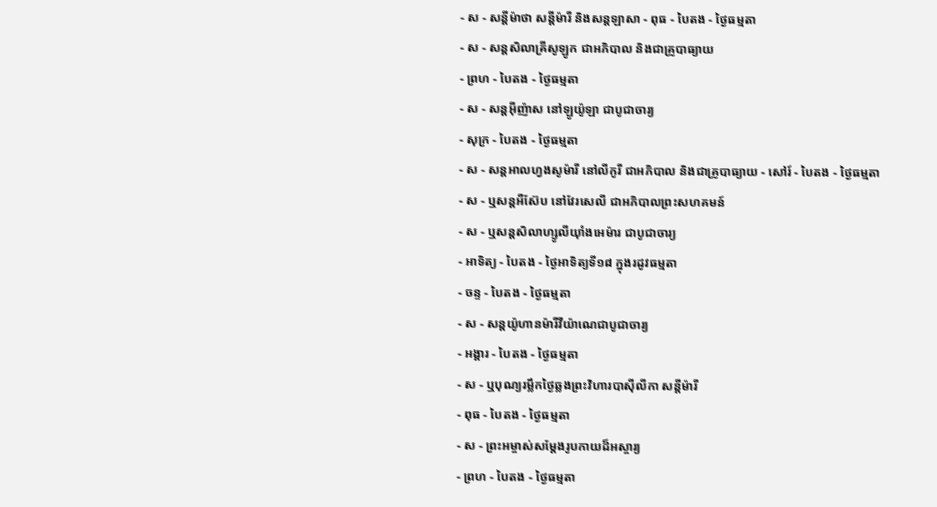- ស - សន្ដីម៉ាថា សន្ដីម៉ារី និងសន្ដឡាសា - ពុធ - បៃតង - ថ្ងៃធម្មតា
- ស - សន្ដសិលាគ្រីសូឡូក ជាអភិបាល និងជាគ្រូបាធ្យាយ
- ព្រហ - បៃតង - ថ្ងៃធម្មតា
- ស - សន្ដអ៊ីញ៉ាស នៅឡូយ៉ូឡា ជាបូជាចារ្យ
- សុក្រ - បៃតង - ថ្ងៃធម្មតា
- ស - សន្ដអាលហ្វងសូម៉ារី នៅលីកូរី ជាអភិបាល និងជាគ្រូបាធ្យាយ - សៅរ៍ - បៃតង - ថ្ងៃធម្មតា
- ស - ឬសន្ដអឺស៊ែប នៅវែរសេលី ជាអភិបាលព្រះសហគមន៍
- ស - ឬសន្ដសិលាហ្សូលីយ៉ាំងអេម៉ារ ជាបូជាចារ្យ
- អាទិត្យ - បៃតង - ថ្ងៃអាទិត្យទី១៨ ក្នុងរដូវធម្មតា
- ចន្ទ - បៃតង - ថ្ងៃធម្មតា
- ស - សន្ដយ៉ូហានម៉ារីវីយ៉ាណេជាបូជាចារ្យ
- អង្គារ - បៃតង - ថ្ងៃធម្មតា
- ស - ឬបុណ្យរម្លឹកថ្ងៃឆ្លងព្រះវិហារបាស៊ីលីកា សន្ដីម៉ារី
- ពុធ - បៃតង - ថ្ងៃធម្មតា
- ស - ព្រះអម្ចាស់សម្ដែងរូបកាយដ៏អស្ចារ្យ
- ព្រហ - បៃតង - ថ្ងៃធម្មតា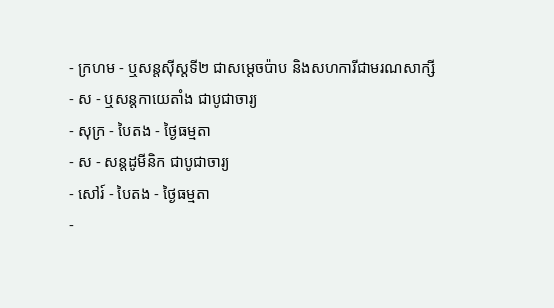- ក្រហម - ឬសន្ដស៊ីស្ដទី២ ជាសម្ដេចប៉ាប និងសហការីជាមរណសាក្សី
- ស - ឬសន្ដកាយេតាំង ជាបូជាចារ្យ
- សុក្រ - បៃតង - ថ្ងៃធម្មតា
- ស - សន្ដដូមីនិក ជាបូជាចារ្យ
- សៅរ៍ - បៃតង - ថ្ងៃធម្មតា
-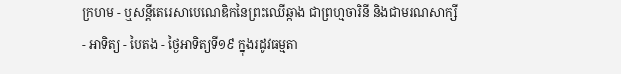ក្រហម - ឬសន្ដីតេរេសាបេណេឌិកនៃព្រះឈើឆ្កាង ជាព្រហ្មចារិនី និងជាមរណសាក្សី
- អាទិត្យ - បៃតង - ថ្ងៃអាទិត្យទី១៩ ក្នុងរដូវធម្មតា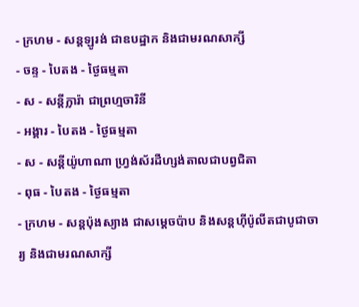- ក្រហម - សន្ដឡូរង់ ជាឧបដ្ឋាក និងជាមរណសាក្សី
- ចន្ទ - បៃតង - ថ្ងៃធម្មតា
- ស - សន្ដីក្លារ៉ា ជាព្រហ្មចារិនី
- អង្គារ - បៃតង - ថ្ងៃធម្មតា
- ស - សន្ដីយ៉ូហាណា ហ្វ្រង់ស័រដឺហ្សង់តាលជាបព្វជិតា
- ពុធ - បៃតង - ថ្ងៃធម្មតា
- ក្រហម - សន្ដប៉ុងស្យាង ជាសម្ដេចប៉ាប និងសន្ដហ៊ីប៉ូលីតជាបូជាចារ្យ និងជាមរណសាក្សី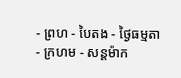- ព្រហ - បៃតង - ថ្ងៃធម្មតា
- ក្រហម - សន្ដម៉ាក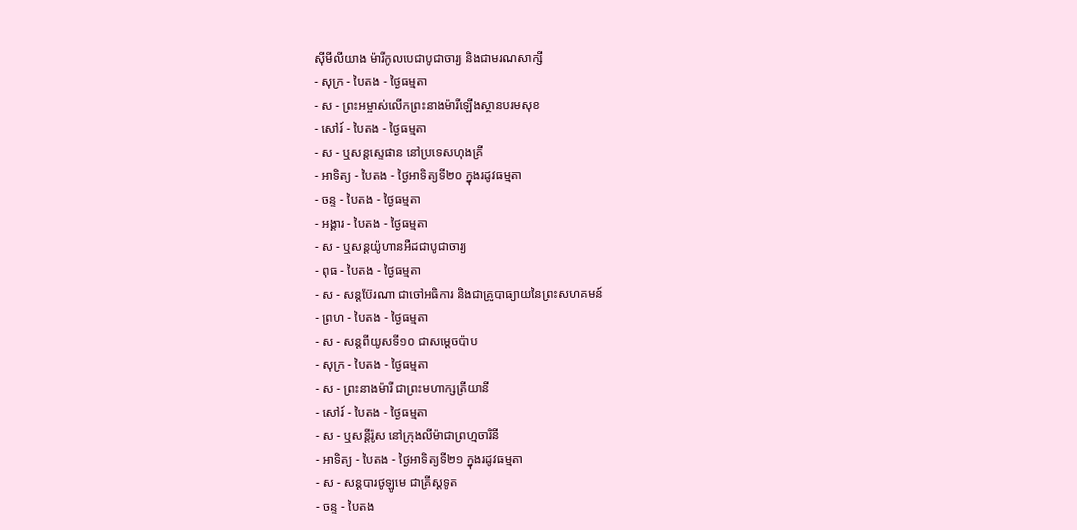ស៊ីមីលីយាង ម៉ារីកូលបេជាបូជាចារ្យ និងជាមរណសាក្សី
- សុក្រ - បៃតង - ថ្ងៃធម្មតា
- ស - ព្រះអម្ចាស់លើកព្រះនាងម៉ារីឡើងស្ថានបរមសុខ
- សៅរ៍ - បៃតង - ថ្ងៃធម្មតា
- ស - ឬសន្ដស្ទេផាន នៅប្រទេសហុងគ្រី
- អាទិត្យ - បៃតង - ថ្ងៃអាទិត្យទី២០ ក្នុងរដូវធម្មតា
- ចន្ទ - បៃតង - ថ្ងៃធម្មតា
- អង្គារ - បៃតង - ថ្ងៃធម្មតា
- ស - ឬសន្ដយ៉ូហានអឺដជាបូជាចារ្យ
- ពុធ - បៃតង - ថ្ងៃធម្មតា
- ស - សន្ដប៊ែរណា ជាចៅអធិការ និងជាគ្រូបាធ្យាយនៃព្រះសហគមន៍
- ព្រហ - បៃតង - ថ្ងៃធម្មតា
- ស - សន្ដពីយូសទី១០ ជាសម្ដេចប៉ាប
- សុក្រ - បៃតង - ថ្ងៃធម្មតា
- ស - ព្រះនាងម៉ារី ជាព្រះមហាក្សត្រីយានី
- សៅរ៍ - បៃតង - ថ្ងៃធម្មតា
- ស - ឬសន្ដីរ៉ូស នៅក្រុងលីម៉ាជាព្រហ្មចារិនី
- អាទិត្យ - បៃតង - ថ្ងៃអាទិត្យទី២១ ក្នុងរដូវធម្មតា
- ស - សន្ដបារថូឡូមេ ជាគ្រីស្ដទូត
- ចន្ទ - បៃតង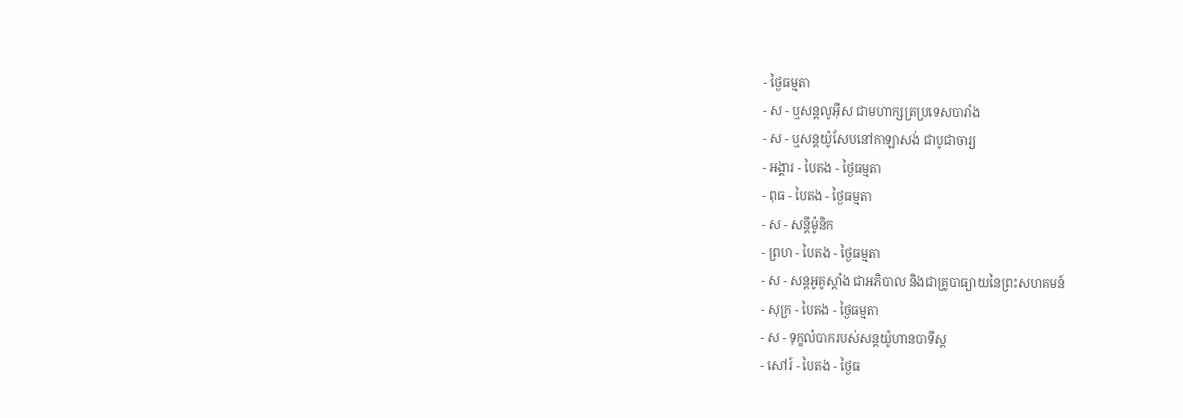- ថ្ងៃធម្មតា
- ស - ឬសន្ដលូអ៊ីស ជាមហាក្សត្រប្រទេសបារាំង
- ស - ឬសន្ដយ៉ូសែបនៅកាឡាសង់ ជាបូជាចារ្យ
- អង្គារ - បៃតង - ថ្ងៃធម្មតា
- ពុធ - បៃតង - ថ្ងៃធម្មតា
- ស - សន្ដីម៉ូនិក
- ព្រហ - បៃតង - ថ្ងៃធម្មតា
- ស - សន្ដអូគូស្ដាំង ជាអភិបាល និងជាគ្រូបាធ្យាយនៃព្រះសហគមន៍
- សុក្រ - បៃតង - ថ្ងៃធម្មតា
- ស - ទុក្ខលំបាករបស់សន្ដយ៉ូហានបាទីស្ដ
- សៅរ៍ - បៃតង - ថ្ងៃធ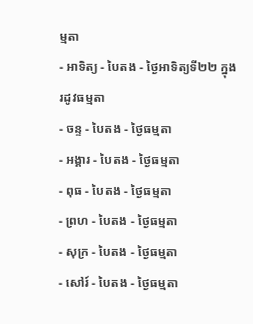ម្មតា
- អាទិត្យ - បៃតង - ថ្ងៃអាទិត្យទី២២ ក្នុងរដូវធម្មតា
- ចន្ទ - បៃតង - ថ្ងៃធម្មតា
- អង្គារ - បៃតង - ថ្ងៃធម្មតា
- ពុធ - បៃតង - ថ្ងៃធម្មតា
- ព្រហ - បៃតង - ថ្ងៃធម្មតា
- សុក្រ - បៃតង - ថ្ងៃធម្មតា
- សៅរ៍ - បៃតង - ថ្ងៃធម្មតា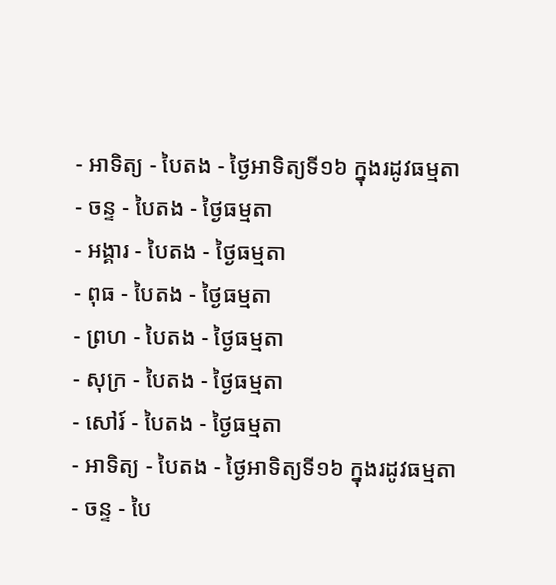- អាទិត្យ - បៃតង - ថ្ងៃអាទិត្យទី១៦ ក្នុងរដូវធម្មតា
- ចន្ទ - បៃតង - ថ្ងៃធម្មតា
- អង្គារ - បៃតង - ថ្ងៃធម្មតា
- ពុធ - បៃតង - ថ្ងៃធម្មតា
- ព្រហ - បៃតង - ថ្ងៃធម្មតា
- សុក្រ - បៃតង - ថ្ងៃធម្មតា
- សៅរ៍ - បៃតង - ថ្ងៃធម្មតា
- អាទិត្យ - បៃតង - ថ្ងៃអាទិត្យទី១៦ ក្នុងរដូវធម្មតា
- ចន្ទ - បៃ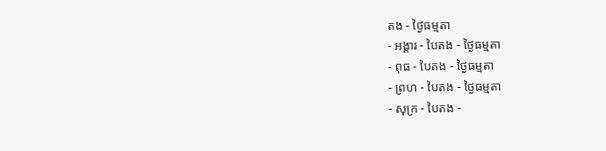តង - ថ្ងៃធម្មតា
- អង្គារ - បៃតង - ថ្ងៃធម្មតា
- ពុធ - បៃតង - ថ្ងៃធម្មតា
- ព្រហ - បៃតង - ថ្ងៃធម្មតា
- សុក្រ - បៃតង -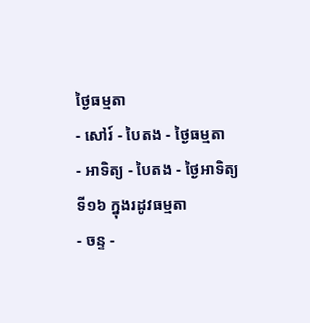ថ្ងៃធម្មតា
- សៅរ៍ - បៃតង - ថ្ងៃធម្មតា
- អាទិត្យ - បៃតង - ថ្ងៃអាទិត្យទី១៦ ក្នុងរដូវធម្មតា
- ចន្ទ -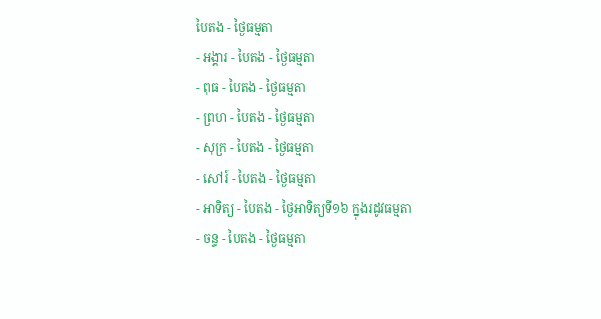បៃតង - ថ្ងៃធម្មតា
- អង្គារ - បៃតង - ថ្ងៃធម្មតា
- ពុធ - បៃតង - ថ្ងៃធម្មតា
- ព្រហ - បៃតង - ថ្ងៃធម្មតា
- សុក្រ - បៃតង - ថ្ងៃធម្មតា
- សៅរ៍ - បៃតង - ថ្ងៃធម្មតា
- អាទិត្យ - បៃតង - ថ្ងៃអាទិត្យទី១៦ ក្នុងរដូវធម្មតា
- ចន្ទ - បៃតង - ថ្ងៃធម្មតា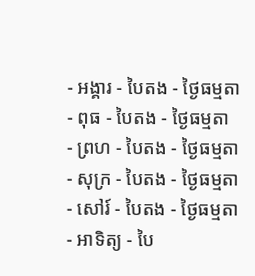- អង្គារ - បៃតង - ថ្ងៃធម្មតា
- ពុធ - បៃតង - ថ្ងៃធម្មតា
- ព្រហ - បៃតង - ថ្ងៃធម្មតា
- សុក្រ - បៃតង - ថ្ងៃធម្មតា
- សៅរ៍ - បៃតង - ថ្ងៃធម្មតា
- អាទិត្យ - បៃ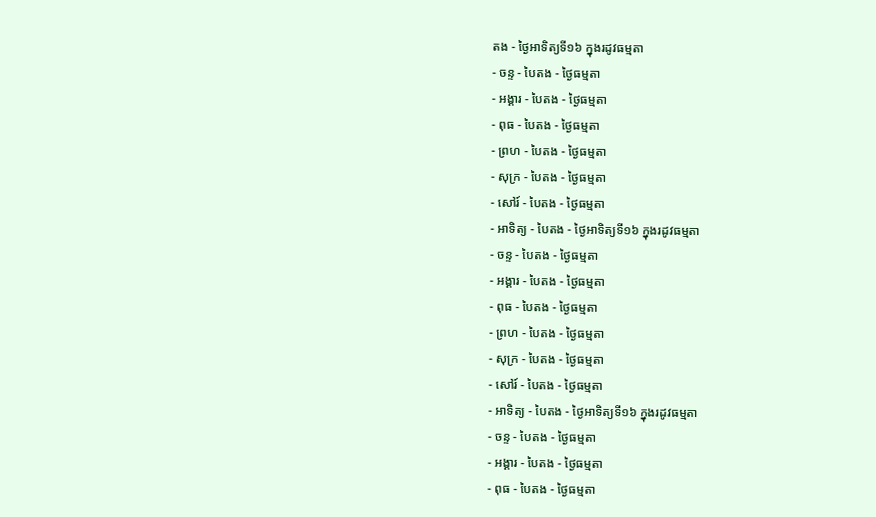តង - ថ្ងៃអាទិត្យទី១៦ ក្នុងរដូវធម្មតា
- ចន្ទ - បៃតង - ថ្ងៃធម្មតា
- អង្គារ - បៃតង - ថ្ងៃធម្មតា
- ពុធ - បៃតង - ថ្ងៃធម្មតា
- ព្រហ - បៃតង - ថ្ងៃធម្មតា
- សុក្រ - បៃតង - ថ្ងៃធម្មតា
- សៅរ៍ - បៃតង - ថ្ងៃធម្មតា
- អាទិត្យ - បៃតង - ថ្ងៃអាទិត្យទី១៦ ក្នុងរដូវធម្មតា
- ចន្ទ - បៃតង - ថ្ងៃធម្មតា
- អង្គារ - បៃតង - ថ្ងៃធម្មតា
- ពុធ - បៃតង - ថ្ងៃធម្មតា
- ព្រហ - បៃតង - ថ្ងៃធម្មតា
- សុក្រ - បៃតង - ថ្ងៃធម្មតា
- សៅរ៍ - បៃតង - ថ្ងៃធម្មតា
- អាទិត្យ - បៃតង - ថ្ងៃអាទិត្យទី១៦ ក្នុងរដូវធម្មតា
- ចន្ទ - បៃតង - ថ្ងៃធម្មតា
- អង្គារ - បៃតង - ថ្ងៃធម្មតា
- ពុធ - បៃតង - ថ្ងៃធម្មតា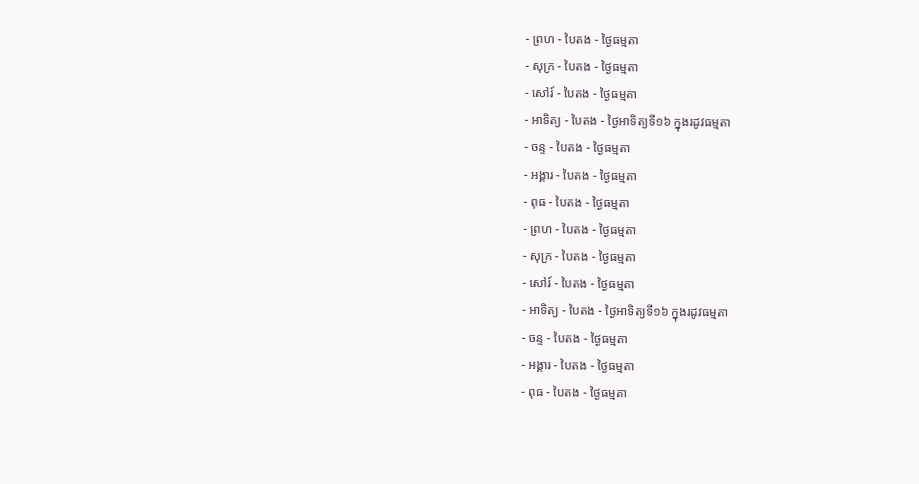- ព្រហ - បៃតង - ថ្ងៃធម្មតា
- សុក្រ - បៃតង - ថ្ងៃធម្មតា
- សៅរ៍ - បៃតង - ថ្ងៃធម្មតា
- អាទិត្យ - បៃតង - ថ្ងៃអាទិត្យទី១៦ ក្នុងរដូវធម្មតា
- ចន្ទ - បៃតង - ថ្ងៃធម្មតា
- អង្គារ - បៃតង - ថ្ងៃធម្មតា
- ពុធ - បៃតង - ថ្ងៃធម្មតា
- ព្រហ - បៃតង - ថ្ងៃធម្មតា
- សុក្រ - បៃតង - ថ្ងៃធម្មតា
- សៅរ៍ - បៃតង - ថ្ងៃធម្មតា
- អាទិត្យ - បៃតង - ថ្ងៃអាទិត្យទី១៦ ក្នុងរដូវធម្មតា
- ចន្ទ - បៃតង - ថ្ងៃធម្មតា
- អង្គារ - បៃតង - ថ្ងៃធម្មតា
- ពុធ - បៃតង - ថ្ងៃធម្មតា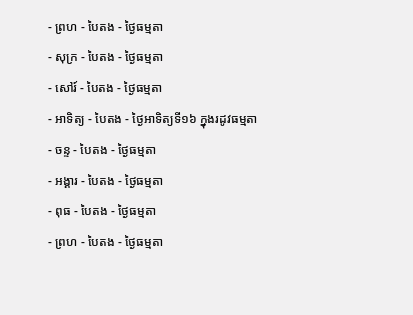- ព្រហ - បៃតង - ថ្ងៃធម្មតា
- សុក្រ - បៃតង - ថ្ងៃធម្មតា
- សៅរ៍ - បៃតង - ថ្ងៃធម្មតា
- អាទិត្យ - បៃតង - ថ្ងៃអាទិត្យទី១៦ ក្នុងរដូវធម្មតា
- ចន្ទ - បៃតង - ថ្ងៃធម្មតា
- អង្គារ - បៃតង - ថ្ងៃធម្មតា
- ពុធ - បៃតង - ថ្ងៃធម្មតា
- ព្រហ - បៃតង - ថ្ងៃធម្មតា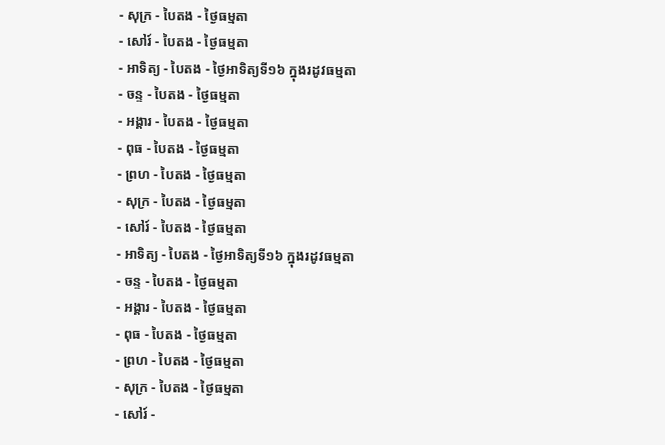- សុក្រ - បៃតង - ថ្ងៃធម្មតា
- សៅរ៍ - បៃតង - ថ្ងៃធម្មតា
- អាទិត្យ - បៃតង - ថ្ងៃអាទិត្យទី១៦ ក្នុងរដូវធម្មតា
- ចន្ទ - បៃតង - ថ្ងៃធម្មតា
- អង្គារ - បៃតង - ថ្ងៃធម្មតា
- ពុធ - បៃតង - ថ្ងៃធម្មតា
- ព្រហ - បៃតង - ថ្ងៃធម្មតា
- សុក្រ - បៃតង - ថ្ងៃធម្មតា
- សៅរ៍ - បៃតង - ថ្ងៃធម្មតា
- អាទិត្យ - បៃតង - ថ្ងៃអាទិត្យទី១៦ ក្នុងរដូវធម្មតា
- ចន្ទ - បៃតង - ថ្ងៃធម្មតា
- អង្គារ - បៃតង - ថ្ងៃធម្មតា
- ពុធ - បៃតង - ថ្ងៃធម្មតា
- ព្រហ - បៃតង - ថ្ងៃធម្មតា
- សុក្រ - បៃតង - ថ្ងៃធម្មតា
- សៅរ៍ -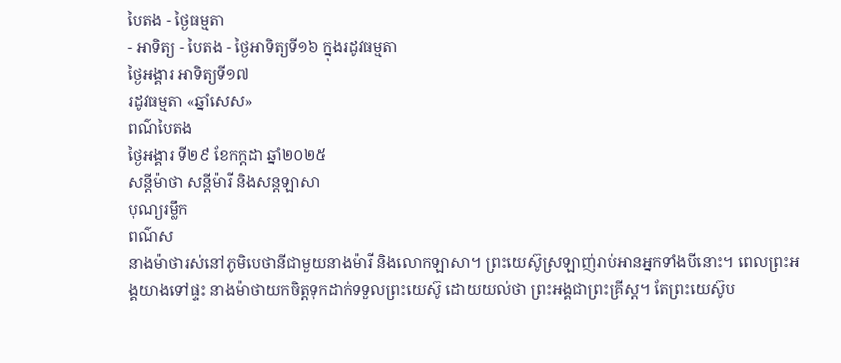បៃតង - ថ្ងៃធម្មតា
- អាទិត្យ - បៃតង - ថ្ងៃអាទិត្យទី១៦ ក្នុងរដូវធម្មតា
ថ្ងៃអង្គារ អាទិត្យទី១៧
រដូវធម្មតា «ឆ្នាំសេស»
ពណ៌បៃតង
ថ្ងៃអង្គារ ទី២៩ ខែកក្ដដា ឆ្នាំ២០២៥
សន្ដីម៉ាថា សន្ដីម៉ារី និងសន្ដឡាសា
បុណ្យរម្លឹក
ពណ៌ស
នាងម៉ាថារស់នៅភូមិបេថានីជាមួយនាងម៉ារី និងលោកឡាសា។ ព្រះយេស៊ូស្រឡាញ់រាប់អានអ្នកទាំងបីនោះ។ ពេលព្រះអង្គយាងទៅផ្ទះ នាងម៉ាថាយកចិត្តទុកដាក់ទទួលព្រះយេស៊ូ ដោយយល់ថា ព្រះអង្គជាព្រះគ្រីស្ត។ តែព្រះយេស៊ូប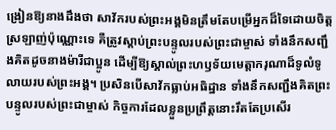ង្រៀនឱ្យនាងដឹងថា សាវ័ករបស់ព្រះអង្គមិនត្រឹមតែបម្រើអ្នកដ៏ទៃដោយចិត្តស្រឡាញ់ប៉ុណ្ណោះទេ គឺត្រូវស្តាប់ព្រះបន្ទូលរបស់ព្រះជាម្ចាស់ ទាំងនឹកសញ្ជឹងគិតដូចនាងម៉ារីជាប្អូន ដើម្បីឱ្យស្គាល់ព្រះហឫទ័យមេត្តាករុណាដ៏ទូលំទូលាយរបស់ព្រះអង្គ។ ប្រសិនបើសាវ័កធ្លាប់អធិដ្ឋាន ទាំងនឹកសញ្ជឹងគិតព្រះបន្ទូលរបស់ព្រះជាម្ចាស់ កិច្ចការដែលខ្លួនប្រព្រឹត្តនោះរឹតតែប្រសើរ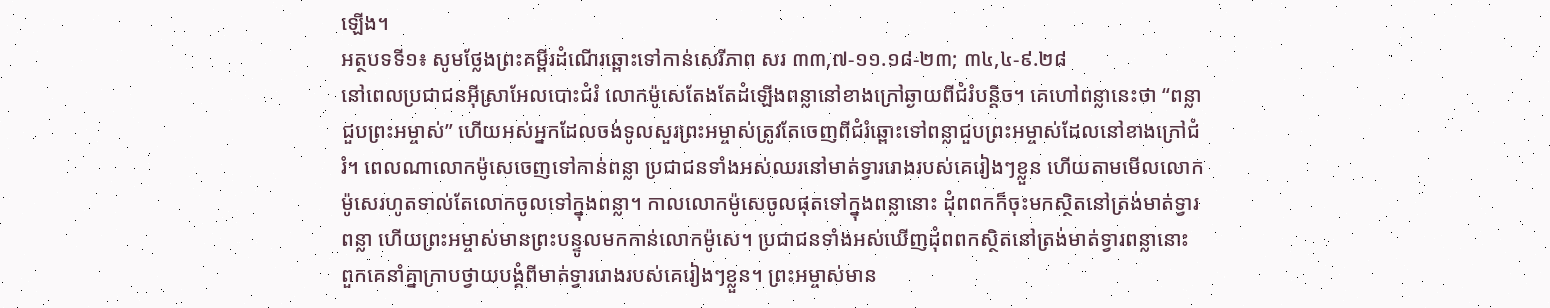ឡើង។
អត្ថបទទី១៖ សូមថ្លែងព្រះគម្ពីរដំណើរឆ្ពោះទៅកាន់សេរីភាព សរ ៣៣,៧-១១.១៨-២៣; ៣៤,៤-៩.២៨
នៅពេលប្រជាជនអ៊ីស្រាអែលបោះជំរំ លោកម៉ូសេតែងតែដំឡើងពន្លានៅខាងក្រៅឆ្ងាយពីជំរំបន្តិច។ គេហៅពន្លានេះថា “ពន្លាជួបព្រះអម្ចាស់” ហើយអស់អ្នកដែលចង់ទូលសួរព្រះអម្ចាស់ត្រូវតែចេញពីជំរំឆ្ពោះទៅពន្លាជួបព្រះអម្ចាស់ដែលនៅខាងក្រៅជំរំ។ ពេលណាលោកម៉ូសេចេញទៅកាន់ពន្លា ប្រជាជនទាំងអស់ឈរនៅមាត់ទ្វាររោងរបស់គេរៀងៗខ្លួន ហើយតាមមើលលោកម៉ូសេរហូតទាល់តែលោកចូលទៅក្នុងពន្លា។ កាលលោកម៉ូសេចូលផុតទៅក្នុងពន្លានោះ ដុំពពកក៏ចុះមកស្ថិតនៅត្រង់មាត់ទ្វារពន្លា ហើយព្រះអម្ចាស់មានព្រះបន្ទូលមកកាន់លោកម៉ូសេ។ ប្រជាជនទាំងអស់ឃើញដុំពពកស្ថិតនៅត្រង់មាត់ទ្វារពន្លានោះ ពួកគេនាំគ្នាក្រាបថ្វាយបង្គំពីមាត់ទ្វាររោងរបស់គេរៀងៗខ្លួន។ ព្រះអម្ចាស់មាន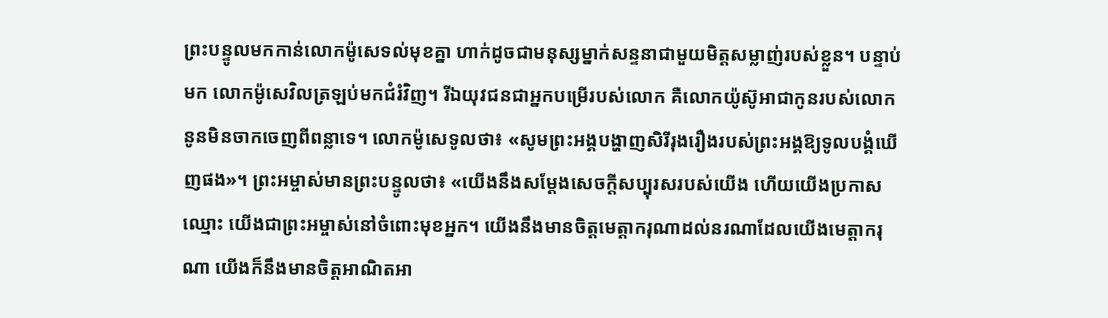ព្រះបន្ទូលមកកាន់លោកម៉ូសេទល់មុខគ្នា ហាក់ដូចជាមនុស្សម្នាក់សន្ទនាជាមួយមិត្តសម្លាញ់របស់ខ្លួន។ បន្ទាប់មក លោកម៉ូសេវិលត្រឡប់មកជំរំវិញ។ រីឯយុវជនជាអ្នកបម្រើរបស់លោក គឺលោកយ៉ូស៊ូអាជាកូនរបស់លោកនូនមិនចាកចេញពីពន្លាទេ។ លោកម៉ូសេទូលថា៖ «សូមព្រះអង្គបង្ហាញសិរីរុងរឿងរបស់ព្រះអង្គឱ្យទូលបង្គំឃើញផង»។ ព្រះអម្ចាស់មានព្រះបន្ទូលថា៖ «យើងនឹងសម្តែងសេចក្តីសប្បុរសរបស់យើង ហើយយើងប្រកាសឈ្មោះ យើងជាព្រះអម្ចាស់នៅចំពោះមុខអ្នក។ យើងនឹងមានចិត្តមេត្តាករុណាដល់នរណាដែលយើងមេត្តាករុណា យើងក៏នឹងមានចិត្តអាណិតអា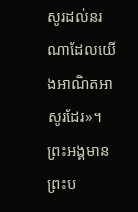សូរដល់នរណាដែលយើងអាណិតអាសូរដែរ»។ ព្រះអង្គមានព្រះប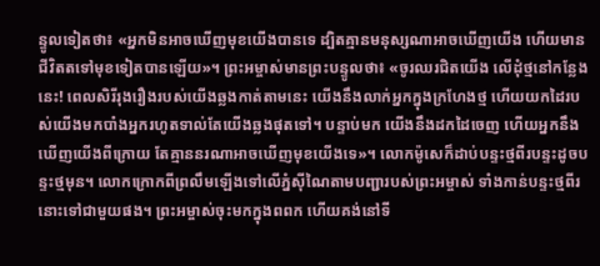ន្ទូលទៀតថា៖ «អ្នកមិនអាចឃើញមុខយើងបានទេ ដ្បិតគ្មានមនុស្សណាអាចឃើញយើង ហើយមានជីវិតតទៅមុខទៀតបានឡើយ»។ ព្រះអម្ចាស់មានព្រះបន្ទូលថា៖ «ចូរឈរជិតយើង លើដុំថ្មនៅកន្លែងនេះ! ពេលសិរីរុងរឿងរបស់យើងឆ្លងកាត់តាមនេះ យើងនឹងលាក់អ្នកក្នុងក្រហែងថ្ម ហើយយកដៃរបស់យើងមកបាំងអ្នករហូតទាល់តែយើងឆ្លងផុតទៅ។ បន្ទាប់មក យើងនឹងដកដៃចេញ ហើយអ្នកនឹងឃើញយើងពីក្រោយ តែគ្មាននរណាអាចឃើញមុខយើងទេ»។ លោកម៉ូសេក៏ដាប់បន្ទះថ្មពីរបន្ទះដូចបន្ទះថ្មមុន។ លោកក្រោកពីព្រលឹមឡើងទៅលើភ្នំស៊ីណៃតាមបញ្ជារបស់ព្រះអម្ចាស់ ទាំងកាន់បន្ទះថ្មពីរនោះទៅជាមួយផង។ ព្រះអម្ចាស់ចុះមកក្នុងពពក ហើយគង់នៅទី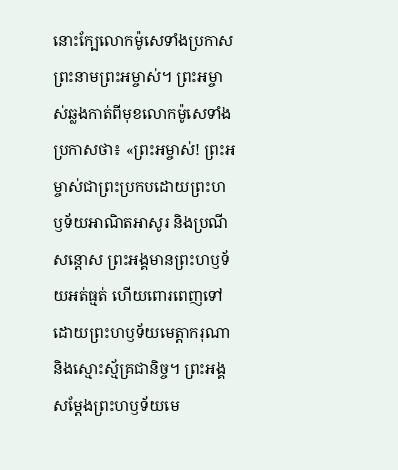នោះក្បែលោកម៉ូសេទាំងប្រកាសព្រះនាមព្រះអម្ចាស់។ ព្រះអម្ចាស់ឆ្លងកាត់ពីមុខលោកម៉ូសេទាំងប្រកាសថា៖ «ព្រះអម្ចាស់! ព្រះអម្ចាស់ជាព្រះប្រកបដោយព្រះហឫទ័យអាណិតអាសូរ និងប្រណីសន្តោស ព្រះអង្គមានព្រះហឫទ័យអត់ធ្មត់ ហើយពោរពេញទៅដោយព្រះហឫទ័យមេត្តាករុណា និងស្មោះស្ម័គ្រជានិច្ច។ ព្រះអង្គសម្តែងព្រះហឫទ័យមេ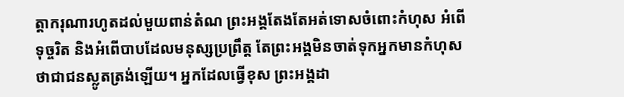ត្តាករុណារហូតដល់មួយពាន់តំណ ព្រះអង្គតែងតែអត់ទោសចំពោះកំហុស អំពើទុច្ចរិត និងអំពើបាបដែលមនុស្សប្រព្រឹត្ត តែព្រះអង្គមិនចាត់ទុកអ្នកមានកំហុសថាជាជនស្លូតត្រង់ឡើយ។ អ្នកដែលធ្វើខុស ព្រះអង្គដា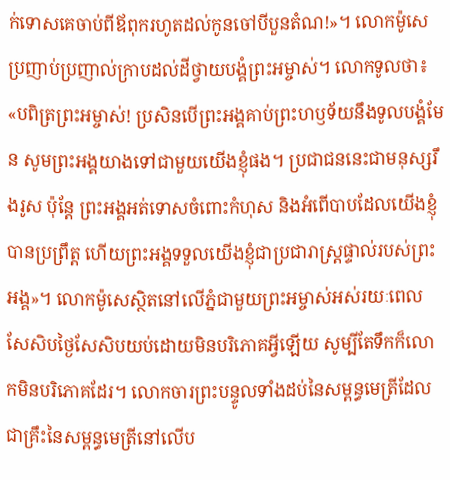ក់ទោសគេចាប់ពីឪពុករហូតដល់កូនចៅបីបួនតំណ!»។ លោកម៉ូសេប្រញាប់ប្រញាល់ក្រាបដល់ដីថ្វាយបង្គំព្រះអម្ចាស់។ លោកទូលថា៖ «បពិត្រព្រះអម្ចាស់! ប្រសិនបើព្រះអង្គគាប់ព្រះហឫទ័យនឹងទូលបង្គំមែន សូមព្រះអង្គយាងទៅជាមួយយើងខ្ញុំផង។ ប្រជាជននេះជាមនុស្សរឹងរូស ប៉ុន្តែ ព្រះអង្គអត់ទោសចំពោះកំហុស និងអំពើបាបដែលយើងខ្ញុំបានប្រព្រឹត្ត ហើយព្រះអង្គទទួលយើងខ្ញុំជាប្រជារាស្ត្រផ្ទាល់របស់ព្រះអង្គ»។ លោកម៉ូសេស្ថិតនៅលើភ្នំជាមួយព្រះអម្ចាស់អស់រយៈពេលសែសិបថ្ងៃសែសិបយប់ដោយមិនបរិភោគអ្វីឡើយ សូម្បីតែទឹកក៏លោកមិនបរិភោគដែរ។ លោកចារព្រះបន្ទូលទាំងដប់នៃសម្ពន្ធមេត្រីដែលជាគ្រឹះនៃសម្ពន្ធមេត្រីនៅលើប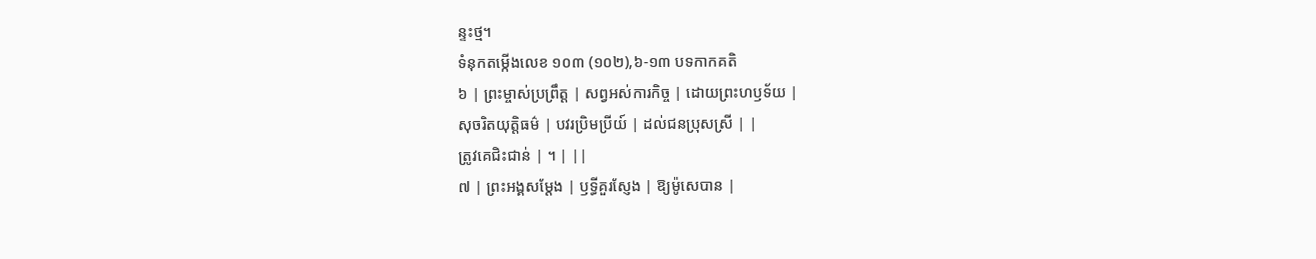ន្ទះថ្ម។
ទំនុកតម្កើងលេខ ១០៣ (១០២),៦-១៣ បទកាកគតិ
៦ | ព្រះម្ចាស់ប្រព្រឹត្ត | សព្វអស់ការកិច្ច | ដោយព្រះហឫទ័យ |
សុចរិតយុត្តិធម៌ | បវរប្រិមប្រីយ៍ | ដល់ជនប្រុសស្រី | |
ត្រូវគេជិះជាន់ | ។ | ||
៧ | ព្រះអង្គសម្តែង | ឫទ្ធីគួរស្ញែង | ឱ្យម៉ូសេបាន |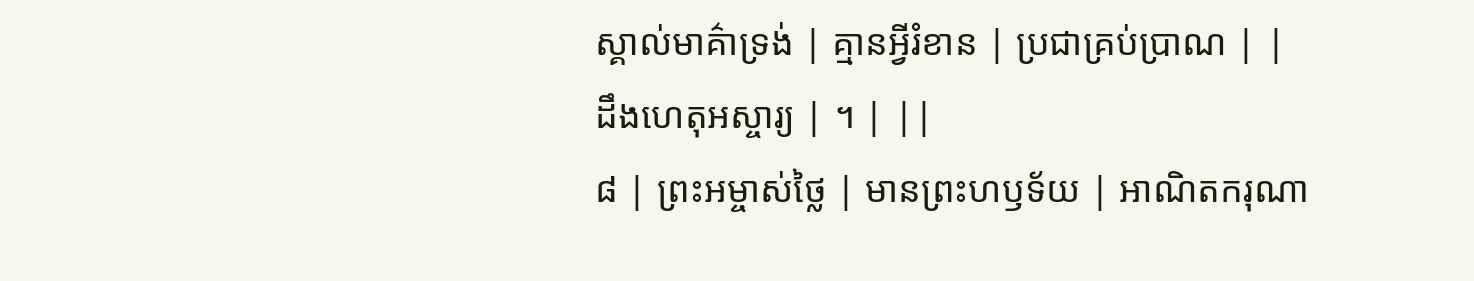ស្គាល់មាគ៌ាទ្រង់ | គ្មានអ្វីរំខាន | ប្រជាគ្រប់ប្រាណ | |
ដឹងហេតុអស្ចារ្យ | ។ | ||
៨ | ព្រះអម្ចាស់ថ្លៃ | មានព្រះហឫទ័យ | អាណិតករុណា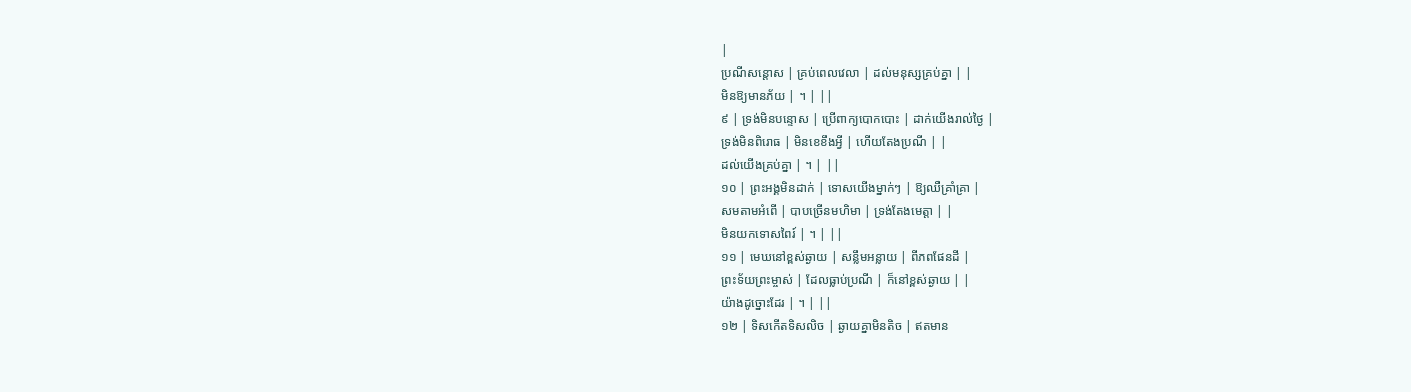|
ប្រណីសន្តោស | គ្រប់ពេលវេលា | ដល់មនុស្សគ្រប់គ្នា | |
មិនឱ្យមានភ័យ | ។ | ||
៩ | ទ្រង់មិនបន្ទោស | ប្រើពាក្យបោកបោះ | ដាក់យើងរាល់ថ្ងៃ |
ទ្រង់មិនពិរោធ | មិនខេខឹងអ្វី | ហើយតែងប្រណី | |
ដល់យើងគ្រប់គ្នា | ។ | ||
១០ | ព្រះអង្គមិនដាក់ | ទោសយើងម្នាក់ៗ | ឱ្យឈឺគ្រាំគ្រា |
សមតាមអំពើ | បាបច្រើនមហិមា | ទ្រង់តែងមេត្តា | |
មិនយកទោសពៃរ៍ | ។ | ||
១១ | មេឃនៅខ្ពស់ឆ្ងាយ | សន្លឹមអន្លាយ | ពីភពផែនដី |
ព្រះទ័យព្រះម្ចាស់ | ដែលធ្លាប់ប្រណី | ក៏នៅខ្ពស់ឆ្ងាយ | |
យ៉ាងដូច្នោះដែរ | ។ | ||
១២ | ទិសកើតទិសលិច | ឆ្ងាយគ្នាមិនតិច | ឥតមាន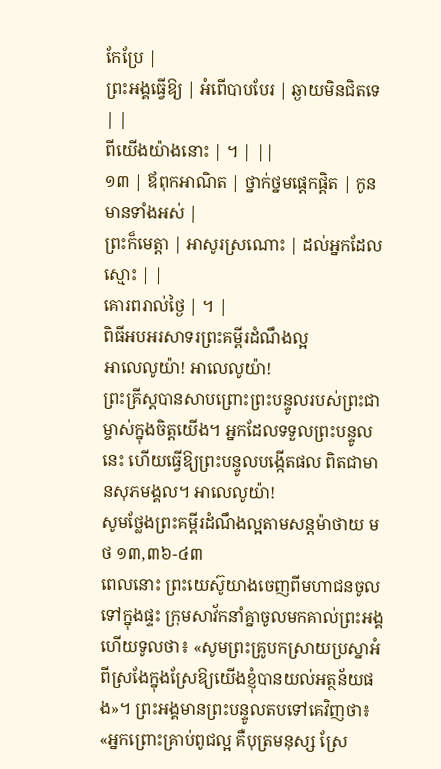កែប្រែ |
ព្រះអង្គធ្វើឱ្យ | អំពើបាបបែរ | ឆ្ងាយមិនជិតទេ | |
ពីយើងយ៉ាងនោះ | ។ | ||
១៣ | ឪពុកអាណិត | ថ្នាក់ថ្នមផ្តេកផ្តិត | កូនមានទាំងអស់ |
ព្រះក៏មេត្តា | អាសូរស្រណោះ | ដល់អ្នកដែលស្មោះ | |
គោរពរាល់ថ្ងៃ | ។ |
ពិធីអបអរសាទរព្រះគម្ពីរដំណឹងល្អ
អាលេលូយ៉ា! អាលេលូយ៉ា!
ព្រះគ្រីស្តបានសាបព្រោះព្រះបន្ទូលរបស់ព្រះជាម្ចាស់ក្នុងចិត្តយើង។ អ្នកដែលទទួលព្រះបន្ទូលនេះ ហើយធ្វើឱ្យព្រះបន្ទូលបង្កើតផល ពិតជាមានសុភមង្គល។ អាលេលូយ៉ា!
សូមថ្លែងព្រះគម្ពីរដំណឹងល្អតាមសន្តម៉ាថាយ មថ ១៣,៣៦-៤៣
ពេលនោះ ព្រះយេស៊ូយាងចេញពីមហាជនចូលទៅក្នុងផ្ទះ ក្រុមសាវ័កនាំគ្នាចូលមកគាល់ព្រះអង្គ ហើយទូលថា៖ «សូមព្រះគ្រូបកស្រាយប្រស្នាអំពីស្រងែក្នុងស្រែឱ្យយើងខ្ញុំបានយល់អត្ថន័យផង»។ ព្រះអង្គមានព្រះបន្ទូលតបទៅគេវិញថា៖ «អ្នកព្រោះគ្រាប់ពូជល្អ គឺបុត្រមនុស្ស ស្រែ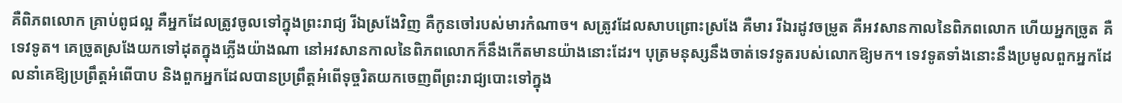គឺពិភពលោក គ្រាប់ពូជល្អ គឺអ្នកដែលត្រូវចូលទៅក្នុងព្រះរាជ្យ រីឯស្រងែវិញ គឺកូនចៅរបស់មារកំណាច។ សត្រូវដែលសាបព្រោះស្រងែ គឺមារ រីឯរដូវចម្រូត គឺអវសានកាលនៃពិភពលោក ហើយអ្នកច្រូត គឺទេវទូត។ គេច្រូតស្រងែយកទៅដុតក្នុងភ្លើងយ៉ាងណា នៅអវសានកាលនៃពិភពលោកក៏នឹងកើតមានយ៉ាងនោះដែរ។ បុត្រមនុស្សនឹងចាត់ទេវទូតរបស់លោកឱ្យមក។ ទេវទូតទាំងនោះនឹងប្រមូលពួកអ្នកដែលនាំគេឱ្យប្រព្រឹត្តអំពើបាប និងពួកអ្នកដែលបានប្រព្រឹត្តអំពើទុច្ចរិតយកចេញពីព្រះរាជ្យបោះទៅក្នុង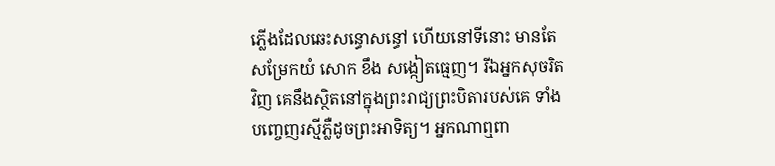ភ្លើងដែលឆេះសន្ធោសន្ធៅ ហើយនៅទីនោះ មានតែសម្រែកយំ សោក ខឹង សង្កៀតធ្មេញ។ រីឯអ្នកសុចរិតវិញ គេនឹងស្ថិតនៅក្នុងព្រះរាជ្យព្រះបិតារបស់គេ ទាំងបញ្ចេញរស្មីភ្លឺដូចព្រះអាទិត្យ។ អ្នកណាឮពា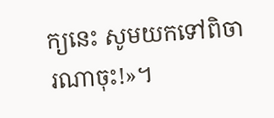ក្យនេះ សូមយកទៅពិចារណាចុះ!»។